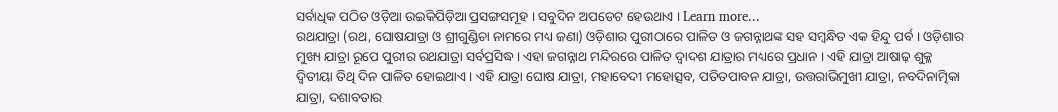ସର୍ବାଧିକ ପଠିତ ଓଡ଼ିଆ ଉଇକିପିଡ଼ିଆ ପ୍ରସଙ୍ଗସମୂହ । ସବୁଦିନ ଅପଡେଟ ହେଉଥାଏ । Learn more...
ରଥଯାତ୍ରା (ରଥ, ଘୋଷଯାତ୍ରା ଓ ଶ୍ରୀଗୁଣ୍ଡିଚା ନାମରେ ମଧ୍ୟ ଜଣା) ଓଡ଼ିଶାର ପୁରୀଠାରେ ପାଳିତ ଓ ଜଗନ୍ନାଥଙ୍କ ସହ ସମ୍ବନ୍ଧିତ ଏକ ହିନ୍ଦୁ ପର୍ବ । ଓଡ଼ିଶାର ମୁଖ୍ୟ ଯାତ୍ରା ରୂପେ ପୁରୀର ରଥଯାତ୍ରା ସର୍ବପ୍ରସିଦ୍ଧ । ଏହା ଜଗନ୍ନାଥ ମନ୍ଦିରରେ ପାଳିତ ଦ୍ୱାଦଶ ଯାତ୍ରାର ମଧ୍ୟରେ ପ୍ରଧାନ । ଏହି ଯାତ୍ରା ଆଷାଢ଼ ଶୁକ୍ଳ ଦ୍ୱିତୀୟା ତିଥି ଦିନ ପାଳିତ ହୋଇଥାଏ । ଏହି ଯାତ୍ରା ଘୋଷ ଯାତ୍ରା, ମହାବେଦୀ ମହୋତ୍ସବ, ପତିତପାବନ ଯାତ୍ରା, ଉତ୍ତରାଭିମୁଖୀ ଯାତ୍ରା, ନବଦିନାତ୍ମିକା ଯାତ୍ରା, ଦଶାବତାର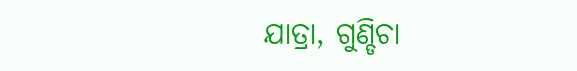ଯାତ୍ରା, ଗୁଣ୍ଡିଚା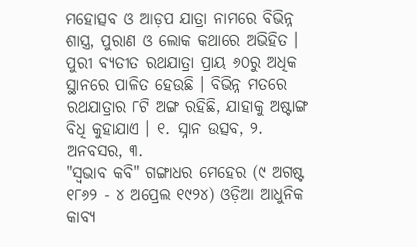ମହୋତ୍ସବ ଓ ଆଡ଼ପ ଯାତ୍ରା ନାମରେ ବିଭିନ୍ନ ଶାସ୍ତ୍ର, ପୁରାଣ ଓ ଲୋକ କଥାରେ ଅଭିହିତ । ପୁରୀ ବ୍ୟତୀତ ରଥଯାତ୍ରା ପ୍ରାୟ ୬୦ରୁ ଅଧିକ ସ୍ଥାନରେ ପାଳିତ ହେଉଛି । ବିଭିନ୍ନ ମତରେ ରଥଯାତ୍ରାର ୮ଟି ଅଙ୍ଗ ରହିଛି, ଯାହାକୁ ଅଷ୍ଟାଙ୍ଗ ବିଧି କୁହାଯାଏ । ୧. ସ୍ନାନ ଉତ୍ସବ, ୨. ଅନବସର, ୩.
"ସ୍ୱଭାବ କବି" ଗଙ୍ଗାଧର ମେହେର (୯ ଅଗଷ୍ଟ ୧୮୬୨ - ୪ ଅପ୍ରେଲ ୧୯୨୪) ଓଡ଼ିଆ ଆଧୁନିକ କାବ୍ୟ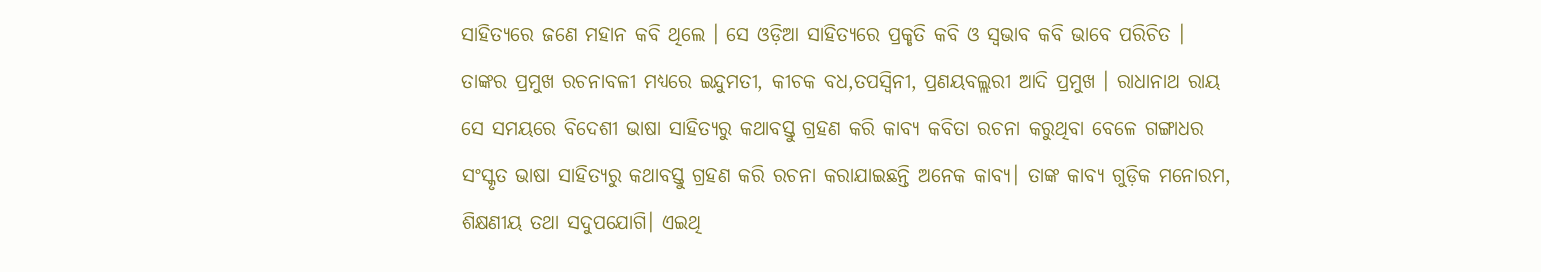ସାହିତ୍ୟରେ ଜଣେ ମହାନ କବି ଥିଲେ । ସେ ଓଡ଼ିଆ ସାହିତ୍ୟରେ ପ୍ରକୃତି କବି ଓ ସ୍ୱଭାବ କବି ଭାବେ ପରିଚିତ । ତାଙ୍କର ପ୍ରମୁଖ ରଚନାବଳୀ ମଧ୍ୟରେ ଇନ୍ଦୁମତୀ, କୀଚକ ବଧ,ତପସ୍ୱିନୀ, ପ୍ରଣୟବଲ୍ଲରୀ ଆଦି ପ୍ରମୁଖ । ରାଧାନାଥ ରାୟ ସେ ସମୟରେ ବିଦେଶୀ ଭାଷା ସାହିତ୍ୟରୁ କଥାବସ୍ତୁ ଗ୍ରହଣ କରି କାବ୍ୟ କବିତା ରଚନା କରୁଥିବା ବେଳେ ଗଙ୍ଗାଧର ସଂସ୍କୃତ ଭାଷା ସାହିତ୍ୟରୁ କଥାବସ୍ତୁ ଗ୍ରହଣ କରି ରଚନା କରାଯାଇଛନ୍ତି ଅନେକ କାବ୍ୟ। ତାଙ୍କ କାବ୍ୟ ଗୁଡ଼ିକ ମନୋରମ, ଶିକ୍ଷଣୀୟ ତଥା ସଦୁପଯୋଗି। ଏଇଥି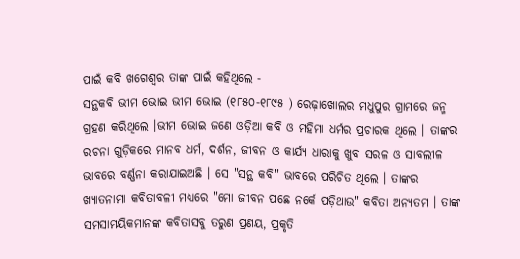ପାଇଁ କବି ଖଗେଶ୍ବର ତାଙ୍କ ପାଇଁ କହିଥିଲେ -
ସନ୍ଥକବି ଭୀମ ଭୋଇ ଭୀମ ଭୋଇ (୧୮୫୦-୧୮୯୫ ) ରେଢ଼ାଖୋଲର ମଧୁପୁର ଗ୍ରାମରେ ଜନ୍ମ ଗ୍ରହଣ କରିଥିଲେ ।ଭୀମ ଭୋଇ ଜଣେ ଓଡ଼ିଆ କବି ଓ ମହିମା ଧର୍ମର ପ୍ରଚାରକ ଥିଲେ । ତାଙ୍କର ରଚନା ଗୁଡ଼ିକରେ ମାନବ ଧର୍ମ, ଦର୍ଶନ, ଜୀବନ ଓ କାର୍ଯ୍ୟ ଧାରାକୁ ଖୁବ ସରଳ ଓ ସାବଲୀଳ ଭାବରେ ବର୍ଣ୍ଣନା କରାଯାଇଅଛି । ସେ "ସନ୍ଥ କବି" ଭାବରେ ପରିଚିତ ଥିଲେ । ତାଙ୍କର ଖ୍ୟାତନାମା କବିତାବଳୀ ମଧ୍ୟରେ "ମୋ ଜୀବନ ପଛେ ନର୍କେ ପଡ଼ିଥାଉ" କବିତା ଅନ୍ୟତମ । ତାଙ୍କ ସମସାମୟିକମାନଙ୍କ କବିତାସବୁ ତରୁଣ ପ୍ରଣୟ, ପ୍ରକୃତି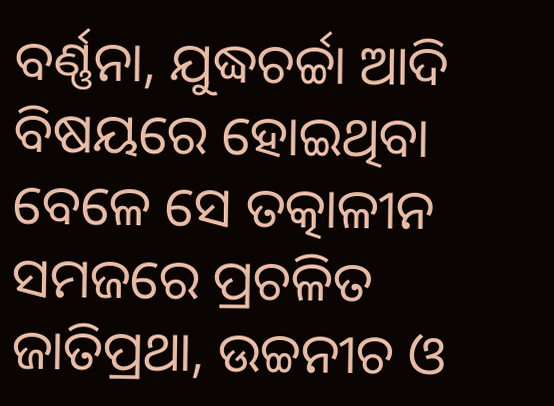ବର୍ଣ୍ଣନା, ଯୁଦ୍ଧଚର୍ଚ୍ଚା ଆଦି ବିଷୟରେ ହୋଇଥିବା ବେଳେ ସେ ତତ୍କାଳୀନ ସମଜରେ ପ୍ରଚଳିତ ଜାତିପ୍ରଥା, ଉଚ୍ଚନୀଚ ଓ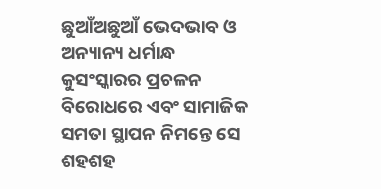ଛୁଆଁଅଛୁଆଁ ଭେଦଭାବ ଓ ଅନ୍ୟାନ୍ୟ ଧର୍ମାନ୍ଧ କୁସଂସ୍କାରର ପ୍ରଚଳନ ବିରୋଧରେ ଏବଂ ସାମାଜିକ ସମତା ସ୍ଥାପନ ନିମନ୍ତେ ସେ ଶହଶହ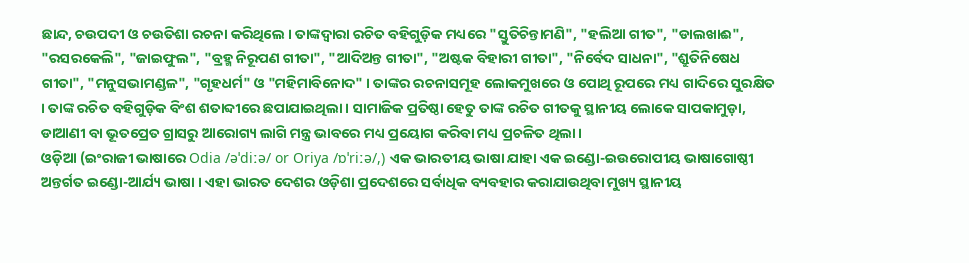ଛାନ୍ଦ, ଚଉପଦୀ ଓ ଚଉତିଶା ରଚନା କରିଥିଲେ । ତାଙ୍କଦ୍ୱାରା ରଚିତ ବହିଗୁଡ଼ିକ ମଧ୍ୟରେ "ସ୍ତୁତିଚିନ୍ତାମଣି", "ହଲିଆ ଗୀତ", "ଡାଲଖାଈ", "ରସରକେଲି", "ଜାଇଫୁଲ", "ବ୍ରହ୍ମ ନିରୂପଣ ଗୀତା", "ଆଦିଅନ୍ତ ଗୀତା", "ଅଷ୍ଟକ ବିହାରୀ ଗୀତା", "ନିର୍ବେଦ ସାଧନା", "ଶ୍ରୁତିନିଷେଧ ଗୀତା", "ମନୁସଭାମଣ୍ଡଳ", "ଗୃହଧର୍ମ" ଓ "ମହିମାବିନୋଦ" । ତାଙ୍କର ରଚନାସମୂହ ଲୋକମୁଖରେ ଓ ପୋଥି ରୂପରେ ମଧ୍ୟ ଗାଦିରେ ସୁରକ୍ଷିତ । ତାଙ୍କ ରଚିତ ବହିଗୁଡ଼ିକ ବିଂଶ ଶତାବ୍ଦୀରେ ଛପାଯାଇଥିଲା । ସାମାଜିକ ପ୍ରତିଷ୍ଠା ହେତୁ ତାଙ୍କ ରଚିତ ଗୀତକୁ ସ୍ଥାନୀୟ ଲୋକେ ସାପକାମୁଡ଼ା, ଡାଆଣୀ ବା ଭୂତପ୍ରେତ ଗ୍ରାସରୁ ଆରୋଗ୍ୟ ଲାଗି ମନ୍ତ୍ର ଭାବରେ ମଧ୍ୟ ପ୍ରୟୋଗ କରିବା ମଧ୍ୟ ପ୍ରଚଳିତ ଥିଲା ।
ଓଡ଼ିଆ (ଇଂରାଜୀ ଭାଷାରେ Odia /əˈdiːə/ or Oriya /ɒˈriːə/,) ଏକ ଭାରତୀୟ ଭାଷା ଯାହା ଏକ ଇଣ୍ଡୋ-ଇଉରୋପୀୟ ଭାଷାଗୋଷ୍ଠୀ ଅନ୍ତର୍ଗତ ଇଣ୍ଡୋ-ଆର୍ଯ୍ୟ ଭାଷା । ଏହା ଭାରତ ଦେଶର ଓଡ଼ିଶା ପ୍ରଦେଶରେ ସର୍ବାଧିକ ବ୍ୟବହାର କରାଯାଉଥିବା ମୁଖ୍ୟ ସ୍ଥାନୀୟ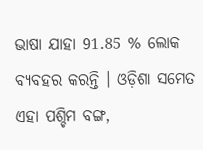ଭାଷା ଯାହା 91.85 % ଲୋକ ବ୍ୟବହର କରନ୍ତି । ଓଡ଼ିଶା ସମେତ ଏହା ପଶ୍ଚିମ ବଙ୍ଗ,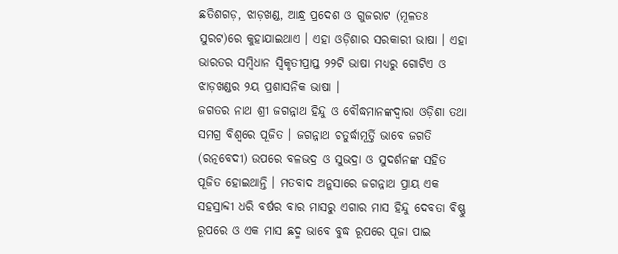ଛତିଶଗଡ଼, ଝାଡ଼ଖଣ୍ଡ, ଆନ୍ଧ୍ର ପ୍ରଦେଶ ଓ ଗୁଜରାଟ (ମୂଳତଃ ସୁରଟ)ରେ କୁହାଯାଇଥାଏ । ଏହା ଓଡ଼ିଶାର ସରକାରୀ ଭାଷା । ଏହା ଭାରତର ସମ୍ବିଧାନ ସ୍ୱିକୃତୀପ୍ରାପ୍ତ ୨୨ଟି ଭାଷା ମଧ୍ୟରୁ ଗୋଟିଏ ଓ ଝାଡ଼ଖଣ୍ଡର ୨ୟ ପ୍ରଶାସନିକ ଭାଷା ।
ଜଗତର ନାଥ ଶ୍ରୀ ଜଗନ୍ନାଥ ହିନ୍ଦୁ ଓ ବୌଦ୍ଧମାନଙ୍କଦ୍ୱାରା ଓଡ଼ିଶା ତଥା ସମଗ୍ର ବିଶ୍ୱରେ ପୂଜିତ । ଜଗନ୍ନାଥ ଚତୁର୍ଦ୍ଧାମୂର୍ତ୍ତି ଭାବେ ଜଗତି (ରତ୍ନବେଦୀ) ଉପରେ ବଳଭଦ୍ର ଓ ସୁଭଦ୍ରା ଓ ସୁଦର୍ଶନଙ୍କ ସହିତ ପୂଜିତ ହୋଇଥାନ୍ତି । ମତବାଦ ଅନୁସାରେ ଜଗନ୍ନାଥ ପ୍ରାୟ ଏକ ସହସ୍ରାବ୍ଦୀ ଧରି ବର୍ଷର ବାର ମାସରୁ ଏଗାର ମାସ ହିନ୍ଦୁ ଦେବତା ବିଷ୍ଣୁ ରୂପରେ ଓ ଏକ ମାସ ଛଦ୍ମ ଭାବେ ବୁଦ୍ଧ ରୂପରେ ପୂଜା ପାଇ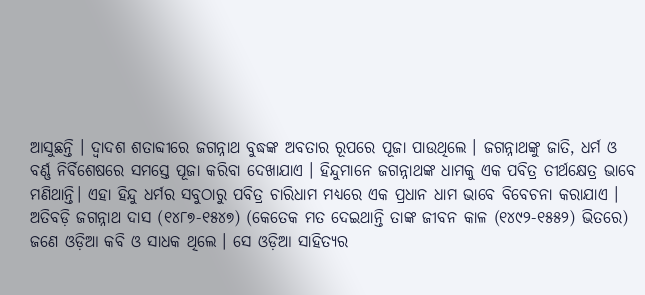ଆସୁଛନ୍ତି । ଦ୍ୱାଦଶ ଶତାବ୍ଦୀରେ ଜଗନ୍ନାଥ ବୁଦ୍ଧଙ୍କ ଅବତାର ରୂପରେ ପୂଜା ପାଉଥିଲେ । ଜଗନ୍ନାଥଙ୍କୁ ଜାତି, ଧର୍ମ ଓ ବର୍ଣ୍ଣ ନିର୍ବିଶେଷରେ ସମସ୍ତେ ପୂଜା କରିବା ଦେଖାଯାଏ । ହିନ୍ଦୁମାନେ ଜଗନ୍ନାଥଙ୍କ ଧାମକୁ ଏକ ପବିତ୍ର ତୀର୍ଥକ୍ଷେତ୍ର ଭାବେ ମଣିଥାନ୍ତି। ଏହା ହିନ୍ଦୁ ଧର୍ମର ସବୁଠାରୁ ପବିତ୍ର ଚାରିଧାମ ମଧ୍ୟରେ ଏକ ପ୍ରଧାନ ଧାମ ଭାବେ ବିବେଚନା କରାଯାଏ ।
ଅତିବଡ଼ି ଜଗନ୍ନାଥ ଦାସ (୧୪୮୭-୧୫୪୭) (କେତେକ ମତ ଦେଇଥାନ୍ତି ତାଙ୍କ ଜୀବନ କାଳ (୧୪୯୨-୧୫୫୨) ଭିତରେ) ଜଣେ ଓଡ଼ିଆ କବି ଓ ସାଧକ ଥିଲେ । ସେ ଓଡ଼ିଆ ସାହିତ୍ୟର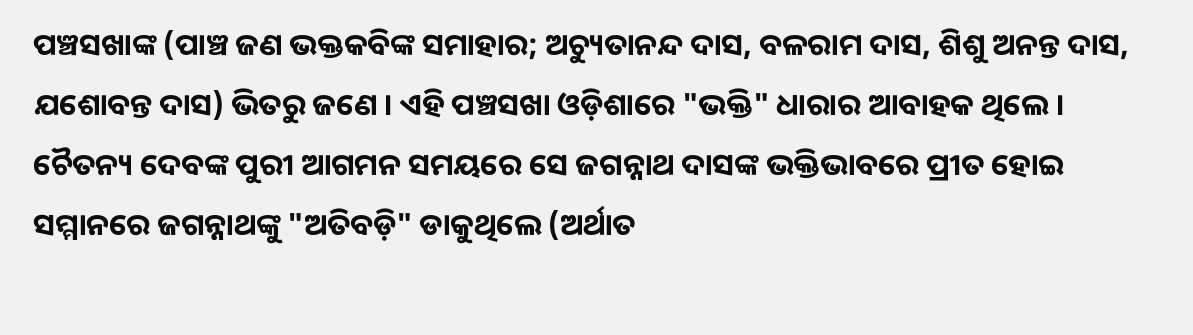ପଞ୍ଚସଖାଙ୍କ (ପାଞ୍ଚ ଜଣ ଭକ୍ତକବିଙ୍କ ସମାହାର; ଅଚ୍ୟୁତାନନ୍ଦ ଦାସ, ବଳରାମ ଦାସ, ଶିଶୁ ଅନନ୍ତ ଦାସ, ଯଶୋବନ୍ତ ଦାସ) ଭିତରୁ ଜଣେ । ଏହି ପଞ୍ଚସଖା ଓଡ଼ିଶାରେ "ଭକ୍ତି" ଧାରାର ଆବାହକ ଥିଲେ । ଚୈତନ୍ୟ ଦେବଙ୍କ ପୁରୀ ଆଗମନ ସମୟରେ ସେ ଜଗନ୍ନାଥ ଦାସଙ୍କ ଭକ୍ତିଭାବରେ ପ୍ରୀତ ହୋଇ ସମ୍ମାନରେ ଜଗନ୍ନାଥଙ୍କୁ "ଅତିବଡ଼ି" ଡାକୁଥିଲେ (ଅର୍ଥାତ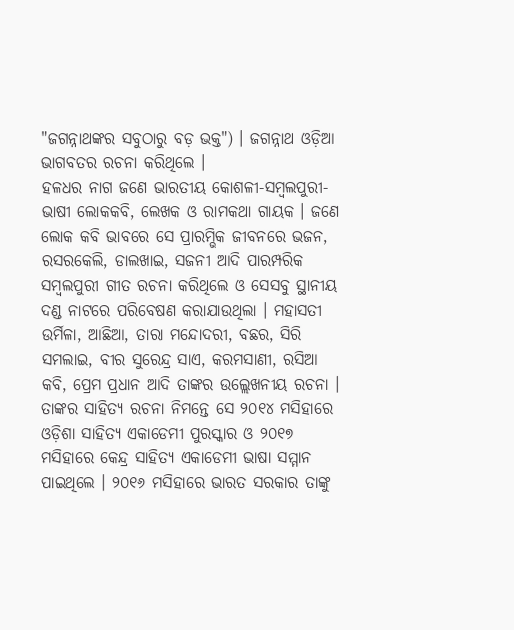"ଜଗନ୍ନାଥଙ୍କର ସବୁଠାରୁ ବଡ଼ ଭକ୍ତ") । ଜଗନ୍ନାଥ ଓଡ଼ିଆ ଭାଗବତର ରଚନା କରିଥିଲେ ।
ହଳଧର ନାଗ ଜଣେ ଭାରତୀୟ କୋଶଳୀ-ସମ୍ବଲପୁରୀ-ଭାଷୀ ଲୋକକବି, ଲେଖକ ଓ ରାମକଥା ଗାୟକ । ଜଣେ ଲୋକ କବି ଭାବରେ ସେ ପ୍ରାରମ୍ଭିକ ଜୀବନରେ ଭଜନ, ରସରକେଲି, ଡାଲଖାଇ, ସଜନୀ ଆଦି ପାରମ୍ପରିକ ସମ୍ବଲପୁରୀ ଗୀତ ରଚନା କରିଥିଲେ ଓ ସେସବୁ ସ୍ଥାନୀୟ ଦଣ୍ଡ ନାଟରେ ପରିବେଷଣ କରାଯାଉଥିଲା । ମହାସତୀ ଉର୍ମିଳା, ଆଛିଆ, ତାରା ମନ୍ଦୋଦରୀ, ବଛର, ସିରି ସମଲାଇ, ବୀର ସୁରେନ୍ଦ୍ର ସାଏ, କରମସାଣୀ, ରସିଆ କବି, ପ୍ରେମ ପ୍ରଧାନ ଆଦି ତାଙ୍କର ଉଲ୍ଲେଖନୀୟ ରଚନା । ତାଙ୍କର ସାହିତ୍ୟ ରଚନା ନିମନ୍ତେ ସେ ୨୦୧୪ ମସିହାରେ ଓଡ଼ିଶା ସାହିତ୍ୟ ଏକାଡେମୀ ପୁରସ୍କାର ଓ ୨୦୧୭ ମସିହାରେ କେନ୍ଦ୍ର ସାହିତ୍ୟ ଏକାଡେମୀ ଭାଷା ସମ୍ମାନ ପାଇଥିଲେ । ୨୦୧୬ ମସିହାରେ ଭାରତ ସରକାର ତାଙ୍କୁ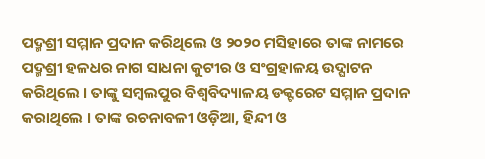ପଦ୍ମଶ୍ରୀ ସମ୍ମାନ ପ୍ରଦାନ କରିଥିଲେ ଓ ୨୦୨୦ ମସିହାରେ ତାଙ୍କ ନାମରେ ପଦ୍ମଶ୍ରୀ ହଳଧର ନାଗ ସାଧନା କୁଟୀର ଓ ସଂଗ୍ରହାଳୟ ଉଦ୍ଘାଟନ କରିଥିଲେ । ତାଙ୍କୁ ସମ୍ବଲପୁର ବିଶ୍ୱବିଦ୍ୟାଳୟ ଡକ୍ଟରେଟ ସମ୍ମାନ ପ୍ରଦାନ କରାଥିଲେ । ତାଙ୍କ ରଚନାବଳୀ ଓଡ଼ିଆ, ହିନ୍ଦୀ ଓ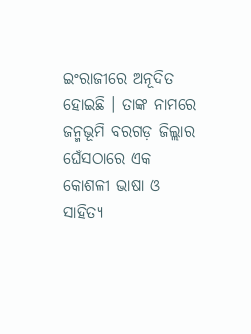ଇଂରାଜୀରେ ଅନୂଦିତ ହୋଇଛି । ତାଙ୍କ ନାମରେ ଜନ୍ମଭୂମି ବରଗଡ଼ ଜିଲ୍ଲାର ଘେଁସଠାରେ ଏକ କୋଶଳୀ ଭାଷା ଓ ସାହିତ୍ୟ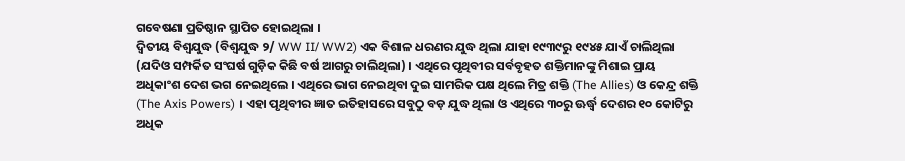ଗବେଷଣା ପ୍ରତିଷ୍ଠାନ ସ୍ଥାପିତ ହୋଇଥିଲା ।
ଦ୍ୱିତୀୟ ବିଶ୍ୱଯୁଦ୍ଧ (ବିଶ୍ୱଯୁଦ୍ଧ ୨/ WW II/ WW2) ଏକ ବିଶାଳ ଧରଣର ଯୁଦ୍ଧ ଥିଲା ଯାହା ୧୯୩୯ରୁ ୧୯୪୫ ଯାଏଁ ଚାଲିଥିଲା (ଯଦିଓ ସମ୍ପର୍କିତ ସଂଘର୍ଷ ଗୁଡ଼ିକ କିଛି ବର୍ଷ ଆଗରୁ ଚାଲିଥିଲା) । ଏଥିରେ ପୃଥିବୀର ସର୍ବବୃହତ ଶକ୍ତିମାନଙ୍କୁ ମିଶାଇ ପ୍ରାୟ ଅଧିକାଂଶ ଦେଶ ଭଗ ନେଇଥିଲେ । ଏଥିରେ ଭାଗ ନେଇଥିବା ଦୁଇ ସାମରିକ ପକ୍ଷ ଥିଲେ ମିତ୍ର ଶକ୍ତି (The Allies) ଓ କେନ୍ଦ୍ର ଶକ୍ତି (The Axis Powers) । ଏହା ପୃଥିବୀର ଜ୍ଞାତ ଇତିହାସରେ ସବୁଠୁ ବଡ଼ ଯୁଦ୍ଧ ଥିଲା ଓ ଏଥିରେ ୩୦ରୁ ଊର୍ଦ୍ଧ୍ୱ ଦେଶର ୧୦ କୋଟିରୁ ଅଧିକ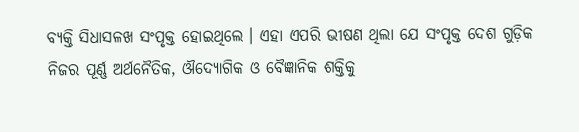ବ୍ୟକ୍ତି ସିଧାସଳଖ ସଂପୃକ୍ତ ହୋଇଥିଲେ । ଏହା ଏପରି ଭୀଷଣ ଥିଲା ଯେ ସଂପୃକ୍ତ ଦେଶ ଗୁଡ଼ିକ ନିଜର ପୂର୍ଣ୍ଣ ଅର୍ଥନୈତିକ, ଔଦ୍ୟୋଗିକ ଓ ବୈଜ୍ଞାନିକ ଶକ୍ତିକୁ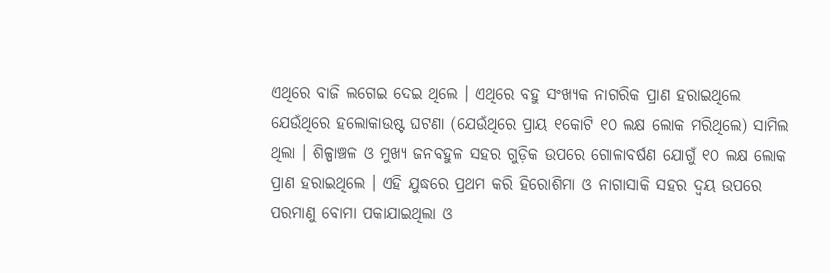ଏଥିରେ ବାଜି ଲଗେଇ ଦେଇ ଥିଲେ । ଏଥିରେ ବହୁ ସଂଖ୍ୟକ ନାଗରିକ ପ୍ରାଣ ହରାଇଥିଲେ ଯେଉଁଥିରେ ହଲୋକାଉଷ୍ଟ ଘଟଣା (ଯେଉଁଥିରେ ପ୍ରାୟ ୧କୋଟି ୧୦ ଲକ୍ଷ ଲୋକ ମରିଥିଲେ) ସାମିଲ ଥିଲା । ଶିଳ୍ପାଞ୍ଚଳ ଓ ମୁଖ୍ୟ ଜନବହୁଳ ସହର ଗୁଡ଼ିକ ଉପରେ ଗୋଳାବର୍ଷଣ ଯୋଗୁଁ ୧୦ ଲକ୍ଷ ଲୋକ ପ୍ରାଣ ହରାଇଥିଲେ । ଏହି ଯୁଦ୍ଧରେ ପ୍ରଥମ କରି ହିରୋଶିମା ଓ ନାଗାସାକି ସହର ଦ୍ୱୟ ଉପରେ ପରମାଣୁ ବୋମା ପକାଯାଇଥିଲା ଓ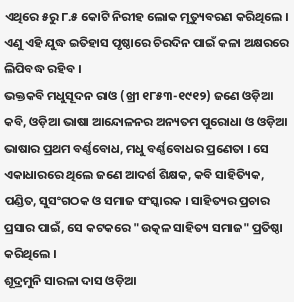ଏଥିରେ ୫ରୁ ୮.୫ କୋଟି ନିରୀହ ଲୋକ ମୃତ୍ୟୁବରଣ କରିଥିଲେ । ଏଣୁ ଏହି ଯୁଦ୍ଧ ଇତିହାସ ପୃଷ୍ଠାରେ ଚିରଦିନ ପାଇଁ କଳା ଅକ୍ଷରରେ ଲିପିବଦ୍ଧ ରହିବ ।
ଭକ୍ତକବି ମଧୁସୂଦନ ରାଓ (ଖ୍ରୀ ୧୮୫୩-୧୯୧୨) ଜଣେ ଓଡ଼ିଆ କବି, ଓଡ଼ିଆ ଭାଷା ଆନ୍ଦୋଳନର ଅନ୍ୟତମ ପୁରୋଧା ଓ ଓଡ଼ିଆ ଭାଷାର ପ୍ରଥମ ବର୍ଣ୍ଣବୋଧ, ମଧୁ ବର୍ଣ୍ଣବୋଧର ପ୍ରଣେତା । ସେ ଏକାଧାରରେ ଥିଲେ ଜଣେ ଆଦର୍ଶ ଶିକ୍ଷକ, କବି ସାହିତ୍ୟିକ, ପଣ୍ଡିତ, ସୁସଂଗଠକ ଓ ସମାଜ ସଂସ୍କାରକ । ସାହିତ୍ୟର ପ୍ରଚାର ପ୍ରସାର ପାଇଁ, ସେ କଟକରେ "ଉତ୍କଳ ସାହିତ୍ୟ ସମାଜ" ପ୍ରତିଷ୍ଠା କରିଥିଲେ ।
ଶୂଦ୍ରମୁନି ସାରଳା ଦାସ ଓଡ଼ିଆ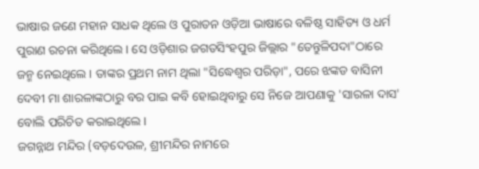ଭାଷାର ଜଣେ ମହାନ ସାଧକ ଥିଲେ ଓ ପୁରାତନ ଓଡ଼ିଆ ଭାଷାରେ ବଳିଷ୍ଠ ସାହିତ୍ୟ ଓ ଧର୍ମ ପୁରାଣ ରଚନା କରିଥିଲେ । ସେ ଓଡ଼ିଶାର ଜଗତସିଂହପୁର ଜିଲ୍ଲାର "ତେନ୍ତୁଳିପଦା"ଠାରେ ଜନ୍ମ ନେଇଥିଲେ । ତାଙ୍କର ପ୍ରଥମ ନାମ ଥିଲା "ସିଦ୍ଧେଶ୍ୱର ପରିଡ଼ା", ପରେ ଝଙ୍କଡ ବାସିନୀ ଦେବୀ ମା ଶାରଳାଙ୍କଠାରୁ ବର ପାଇ କବି ହୋଇଥିବାରୁ ସେ ନିଜେ ଆପଣାକୁ 'ସାରଳା ଦାସ' ବୋଲି ପରିଚିତ କରାଇଥିଲେ ।
ଜଗନ୍ନାଥ ମନ୍ଦିର (ବଡ଼ଦେଉଳ, ଶ୍ରୀମନ୍ଦିର ନାମରେ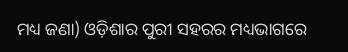ମଧ୍ୟ ଜଣା) ଓଡ଼ିଶାର ପୁରୀ ସହରର ମଧ୍ୟଭାଗରେ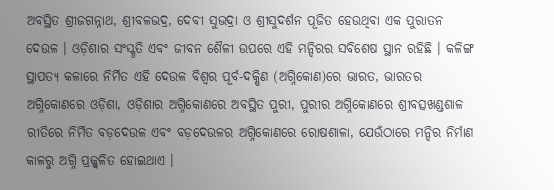ଅବସ୍ଥିତ ଶ୍ରୀଜଗନ୍ନାଥ, ଶ୍ରୀବଳଭଦ୍ର, ଦେବୀ ସୁଭଦ୍ରା ଓ ଶ୍ରୀସୁଦର୍ଶନ ପୂଜିତ ହେଉଥିବା ଏକ ପୁରାତନ ଦେଉଳ । ଓଡ଼ିଶାର ସଂସ୍କୃତି ଏବଂ ଜୀବନ ଶୈଳୀ ଉପରେ ଏହି ମନ୍ଦିରର ସବିଶେଷ ସ୍ଥାନ ରହିଛି । କଳିଙ୍ଗ ସ୍ଥାପତ୍ୟ କଳାରେ ନିର୍ମିତ ଏହି ଦେଉଳ ବିଶ୍ୱର ପୂର୍ବ-ଦକ୍ଷିଣ (ଅଗ୍ନିକୋଣ)ରେ ଭାରତ, ଭାରତର ଅଗ୍ନିକୋଣରେ ଓଡ଼ିଶା, ଓଡ଼ିଶାର ଅଗ୍ନିକୋଣରେ ଅବସ୍ଥିତ ପୁରୀ, ପୁରୀର ଅଗ୍ନିକୋଣରେ ଶ୍ରୀବତ୍ସଖଣ୍ଡଶାଳ ରୀତିରେ ନିର୍ମିତ ବଡ଼ଦେଉଳ ଏବଂ ବଡ଼ଦେଉଳର ଅଗ୍ନିକୋଣରେ ରୋଷଶାଳା, ଯେଉଁଠାରେ ମନ୍ଦିର ନିର୍ମାଣ କାଳରୁ ଅଗ୍ନି ପ୍ରଜ୍ଜ୍ୱଳିତ ହୋଇଥାଏ ।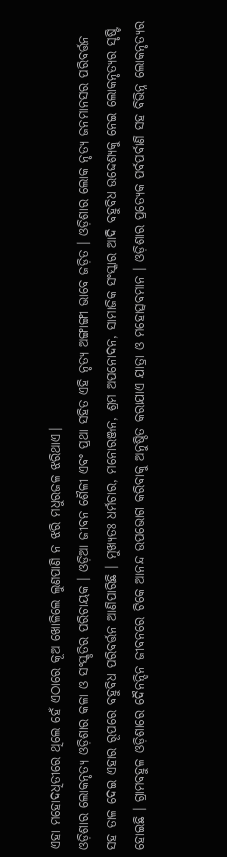ଏହା ମହୋଦଧିତୀରେ ଥିଲେ ହେଁ ଏଠାରେ କୂଅ ଖୋଳିଲେ ଲୁଣପାଣି ନ ଝରି ମଧୁରଜଳ ଝରିଥାଏ।
ଓଡ଼ିଶାର ଲୋକନୃତ୍ୟ ଓଡ଼ିଶାର କଳା ଓ ସଂସ୍କୃତିର ପରିଚାୟକ । ଓଡ଼ିଆ ଜୀବନ ଶୈଳୀ ଏବଂ ପ୍ରଥା ସହିତ ଏହି ନୃତ୍ୟ ଅଙ୍ଗାଙ୍ଗୀ ଭାବେ ଜଡ଼ିତ । ଓଡ଼ିଶାର ଲୋକ ନୃତ୍ୟ ଜନମାନସର ପରିବର୍ତ୍ତନ ସହ ତାଳ ଦେଇ ଏହାର ରୂପରେ ବହୁବିଧ ପରିବର୍ତ୍ତନ ଆଣିପାରିଛି । ମୁଖ୍ୟତଃ ଧର୍ମଚାର, ମନୋରଞ୍ଜନ, ଶ୍ରମ ଅପନୋଦନ, ସାମାଜିକ ସଂସ୍କାର ଆଦି ବହୁବିଧ ଉଦ୍ଦେଶ୍ୟକୁ ନେଇ ଲୋକନୃତ୍ୟର ସୃଷ୍ଟି ହୋଇଛି । ଗ୍ରାମବହୁଳ ଓଡ଼ିଶାରେ ଦୈନନ୍ଦିନ ଜୀବନରେ ଟିକେ ଆନନ୍ଦ ଉପଭୋଗ କରିବାକୁ ଅନୁଷ୍ଠିତ କରାଯାଏ ଯାତ୍ରା ଓ ମହୋତ୍ସବମାନ । ଓଡ଼ିଶାର ପ୍ରତ୍ୟେକ ପର୍ବପର୍ବାଣି ସହ ବିଭିନ୍ନ ଲୋକନୃତ୍ୟର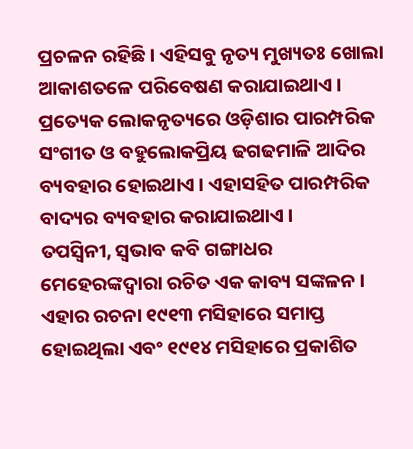ପ୍ରଚଳନ ରହିଛି । ଏହିସବୁ ନୃତ୍ୟ ମୁଖ୍ୟତଃ ଖୋଲା ଆକାଶତଳେ ପରିବେଷଣ କରାଯାଇଥାଏ । ପ୍ରତ୍ୟେକ ଲୋକନୃତ୍ୟରେ ଓଡ଼ିଶାର ପାରମ୍ପରିକ ସଂଗୀତ ଓ ବହୁଲୋକପ୍ରିୟ ଢଗଢମାଳି ଆଦିର ବ୍ୟବହାର ହୋଇଥାଏ । ଏହାସହିତ ପାରମ୍ପରିକ ବାଦ୍ୟର ବ୍ୟବହାର କରାଯାଇଥାଏ ।
ତପସ୍ୱିନୀ, ସ୍ୱଭାବ କବି ଗଙ୍ଗାଧର ମେହେରଙ୍କଦ୍ୱାରା ରଚିତ ଏକ କାବ୍ୟ ସଙ୍କଳନ । ଏହାର ରଚନା ୧୯୧୩ ମସିହାରେ ସମାପ୍ତ ହୋଇଥିଲା ଏବଂ ୧୯୧୪ ମସିହାରେ ପ୍ରକାଶିତ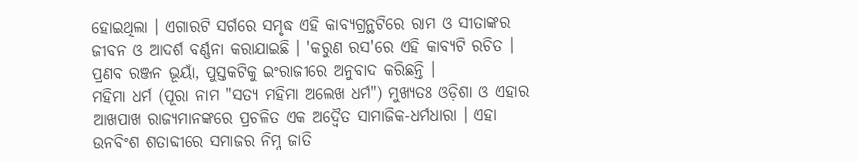ହୋଇଥିଲା । ଏଗାରଟି ସର୍ଗରେ ସମୃଦ୍ଧ ଏହି କାବ୍ୟଗ୍ରନ୍ଥଟିରେ ରାମ ଓ ସୀତାଙ୍କର ଜୀବନ ଓ ଆଦର୍ଶ ବର୍ଣ୍ଣନା କରାଯାଇଛି । 'କରୁଣ ରସ'ରେ ଏହି କାବ୍ୟଟି ରଚିତ । ପ୍ରଣବ ରଞ୍ଜନ ଭୂୟାଁ, ପୁସ୍ତକଟିକୁ ଇଂରାଜୀରେ ଅନୁବାଦ କରିଛନ୍ତି ।
ମହିମା ଧର୍ମ (ପୂରା ନାମ "ସତ୍ୟ ମହିମା ଅଲେଖ ଧର୍ମ") ମୁଖ୍ୟତଃ ଓଡ଼ିଶା ଓ ଏହାର ଆଖପାଖ ରାଜ୍ୟମାନଙ୍କରେ ପ୍ରଚଳିତ ଏକ ଅଦ୍ୱୈତ ସାମାଜିକ-ଧର୍ମଧାରା । ଏହା ଉନବିଂଶ ଶତାବ୍ଦୀରେ ସମାଜର ନିମ୍ନ ଜାତି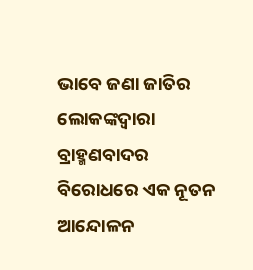ଭାବେ ଜଣା ଜାତିର ଲୋକଙ୍କଦ୍ୱାରା ବ୍ରାହ୍ମଣବାଦର ବିରୋଧରେ ଏକ ନୂତନ ଆନ୍ଦୋଳନ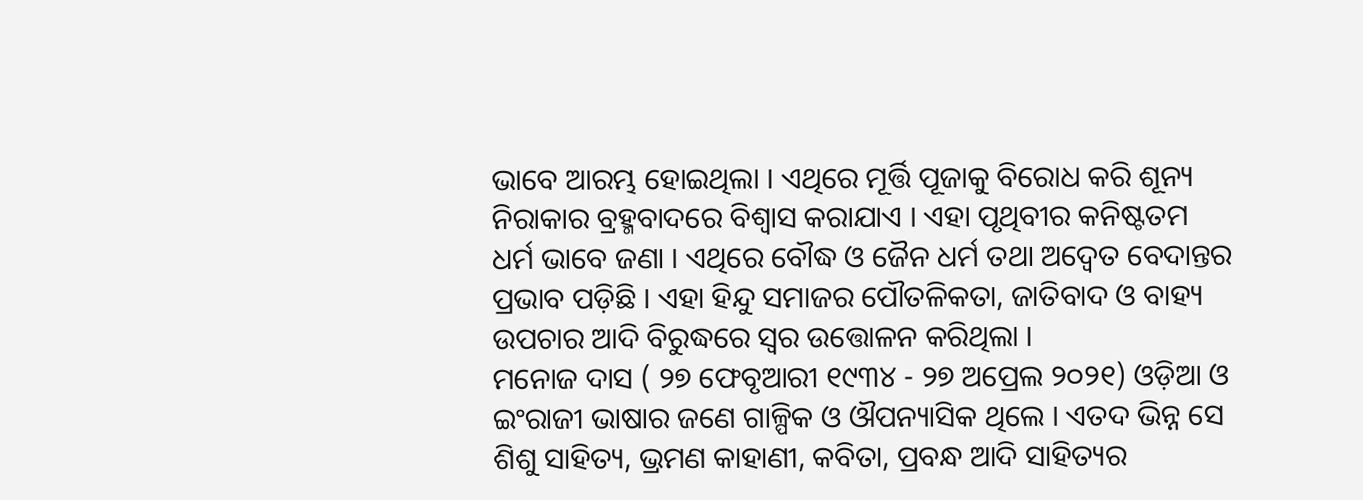ଭାବେ ଆରମ୍ଭ ହୋଇଥିଲା । ଏଥିରେ ମୂର୍ତ୍ତି ପୂଜାକୁ ବିରୋଧ କରି ଶୂନ୍ୟ ନିରାକାର ବ୍ରହ୍ମବାଦରେ ବିଶ୍ୱାସ କରାଯାଏ । ଏହା ପୃଥିବୀର କନିଷ୍ଟତମ ଧର୍ମ ଭାବେ ଜଣା । ଏଥିରେ ବୌଦ୍ଧ ଓ ଜୈନ ଧର୍ମ ତଥା ଅଦ୍ୱେତ ବେଦାନ୍ତର ପ୍ରଭାବ ପଡ଼ିଛି । ଏହା ହିନ୍ଦୁ ସମାଜର ପୌତଳିକତା, ଜାତିବାଦ ଓ ବାହ୍ୟ ଉପଚାର ଆଦି ବିରୁଦ୍ଧରେ ସ୍ୱର ଉତ୍ତୋଳନ କରିଥିଲା ।
ମନୋଜ ଦାସ ( ୨୭ ଫେବୃଆରୀ ୧୯୩୪ - ୨୭ ଅପ୍ରେଲ ୨୦୨୧) ଓଡ଼ିଆ ଓ ଇଂରାଜୀ ଭାଷାର ଜଣେ ଗାଳ୍ପିକ ଓ ଔପନ୍ୟାସିକ ଥିଲେ । ଏତଦ ଭିନ୍ନ ସେ ଶିଶୁ ସାହିତ୍ୟ, ଭ୍ରମଣ କାହାଣୀ, କବିତା, ପ୍ରବନ୍ଧ ଆଦି ସାହିତ୍ୟର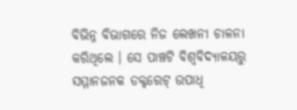ବିଭିନ୍ନ ବିଭାଗରେ ନିଜ ଲେଖନୀ ଚାଳନା କରିଥିଲେ । ସେ ପାଞ୍ଚଟି ବିଶ୍ୱବିଦ୍ୟାଳୟରୁ ସମ୍ମାନଜନକ ଡକ୍ଟରେଟ୍ ଉପାଧି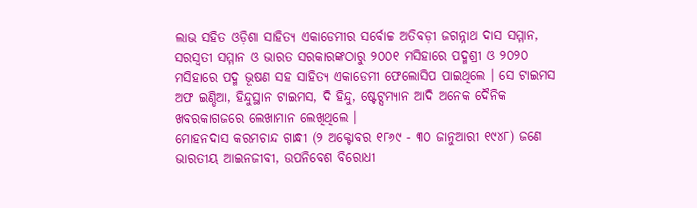ଲାଭ ସହିତ ଓଡ଼ିଶା ସାହିତ୍ୟ ଏକାଡେମୀର ସର୍ବୋଚ୍ଚ ଅତିବଡ଼ୀ ଜଗନ୍ନାଥ ଦାସ ସମ୍ମାନ, ସରସ୍ୱତୀ ସମ୍ମାନ ଓ ଭାରତ ସରକାରଙ୍କଠାରୁ ୨୦୦୧ ମସିହାରେ ପଦ୍ମଶ୍ରୀ ଓ ୨୦୨୦ ମସିହାରେ ପଦ୍ମ ଭୂଷଣ ସହ ସାହିତ୍ୟ ଏକାଡେମୀ ଫେଲୋସିପ ପାଇଥିଲେ । ସେ ଟାଇମସ ଅଫ ଇଣ୍ଡିଆ, ହିନ୍ଦୁସ୍ଥାନ ଟାଇମସ, ଦି ହିନ୍ଦୁ, ଷ୍ଟେଟ୍ସମ୍ୟାନ ଆଦି ଅନେକ ଦୈନିକ ଖବରକାଗଜରେ ଲେଖାମାନ ଲେଖିଥିଲେ ।
ମୋହନଦାସ କରମଚାନ୍ଦ ଗାନ୍ଧୀ (୨ ଅକ୍ଟୋବର ୧୮୬୯ - ୩୦ ଜାନୁଆରୀ ୧୯୪୮) ଜଣେ ଭାରତୀୟ ଆଇନଜୀବୀ, ଉପନିବେଶ ବିରୋଧୀ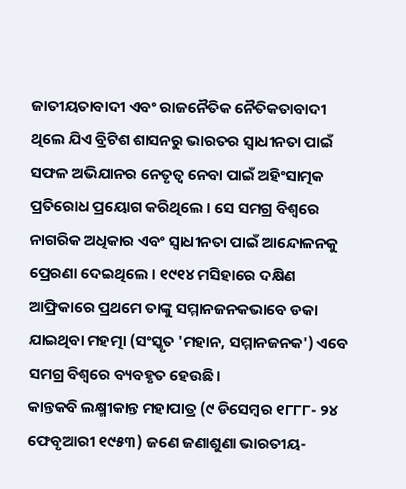ଜାତୀୟତାବାଦୀ ଏବଂ ରାଜନୈତିକ ନୈତିକତାବାଦୀ ଥିଲେ ଯିଏ ବ୍ରିଟିଶ ଶାସନରୁ ଭାରତର ସ୍ୱାଧୀନତା ପାଇଁ ସଫଳ ଅଭିଯାନର ନେତୃତ୍ୱ ନେବା ପାଇଁ ଅହିଂସାତ୍ମକ ପ୍ରତିରୋଧ ପ୍ରୟୋଗ କରିଥିଲେ । ସେ ସମଗ୍ର ବିଶ୍ୱରେ ନାଗରିକ ଅଧିକାର ଏବଂ ସ୍ୱାଧୀନତା ପାଇଁ ଆନ୍ଦୋଳନକୁ ପ୍ରେରଣା ଦେଇଥିଲେ । ୧୯୧୪ ମସିହାରେ ଦକ୍ଷିଣ ଆଫ୍ରିକାରେ ପ୍ରଥମେ ତାଙ୍କୁ ସମ୍ମାନଜନକଭାବେ ଡକା ଯାଇଥିବା ମହତ୍ମା (ସଂସ୍କୃତ 'ମହାନ, ସମ୍ମାନଜନକ') ଏବେ ସମଗ୍ର ବିଶ୍ୱରେ ବ୍ୟବହୃତ ହେଉଛି।
କାନ୍ତକବି ଲକ୍ଷ୍ମୀକାନ୍ତ ମହାପାତ୍ର (୯ ଡିସେମ୍ବର ୧୮୮୮- ୨୪ ଫେବୃଆରୀ ୧୯୫୩) ଜଣେ ଜଣାଶୁଣା ଭାରତୀୟ-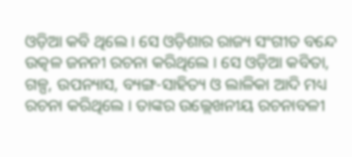ଓଡ଼ିଆ କବି ଥିଲେ । ସେ ଓଡ଼ିଶାର ରାଜ୍ୟ ସଂଗୀତ ବନ୍ଦେ ଉତ୍କଳ ଜନନୀ ରଚନା କରିଥିଲେ । ସେ ଓଡ଼ିଆ କବିତା, ଗଳ୍ପ, ଉପନ୍ୟାସ, ବ୍ୟଙ୍ଗ-ସାହିତ୍ୟ ଓ ଲାଳିକା ଆଦି ମଧ୍ୟ ରଚନା କରିଥିଲେ । ତାଙ୍କର ଉଲ୍ଲେଖନୀୟ ରଚନାବଳୀ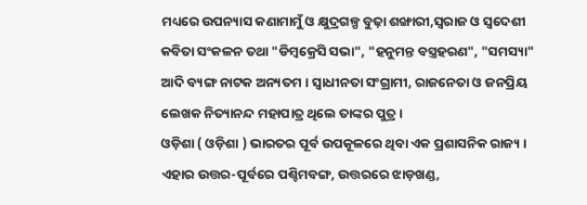ମଧ୍ୟରେ ଉପନ୍ୟାସ କଣାମାମୁଁ ଓ କ୍ଷୁଦ୍ରଗଳ୍ପ ବୁଢ଼ା ଶଙ୍ଖାରୀ,ସ୍ୱରାଜ ଓ ସ୍ୱଦେଶୀ କବିତା ସଂକଳନ ତଥା "ଡିମ୍ବକ୍ରେସି ସଭା", "ହନୁମନ୍ତ ବସ୍ତ୍ରହରଣ", "ସମସ୍ୟା" ଆଦି ବ୍ୟଙ୍ଗ ନାଟକ ଅନ୍ୟତମ । ସ୍ୱାଧୀନତା ସଂଗ୍ରାମୀ, ରାଜନେତା ଓ ଜନପ୍ରିୟ ଲେଖକ ନିତ୍ୟାନନ୍ଦ ମହାପାତ୍ର ଥିଲେ ତାଙ୍କର ପୁତ୍ର ।
ଓଡ଼ିଶା ( ଓଡ଼ିଶା ) ଭାରତର ପୂର୍ବ ଉପକୂଳରେ ଥିବା ଏକ ପ୍ରଶାସନିକ ରାଜ୍ୟ । ଏହାର ଉତ୍ତର-ପୂର୍ବରେ ପଶ୍ଚିମବଙ୍ଗ, ଉତ୍ତରରେ ଝାଡ଼ଖଣ୍ଡ,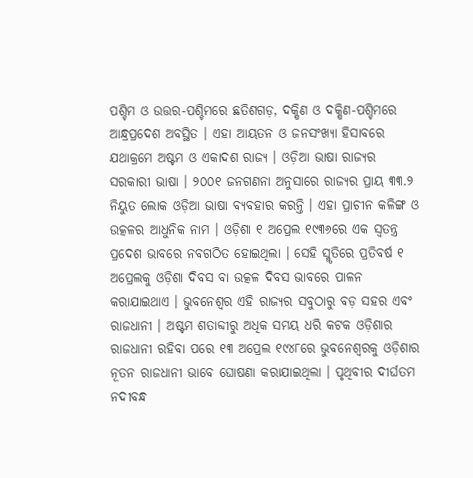ପଶ୍ଚିମ ଓ ଉତ୍ତର-ପଶ୍ଚିମରେ ଛତିଶଗଡ଼, ଦକ୍ଷିଣ ଓ ଦକ୍ଷିଣ-ପଶ୍ଚିମରେ ଆନ୍ଧ୍ରପ୍ରଦେଶ ଅବସ୍ଥିତ । ଏହା ଆୟତନ ଓ ଜନସଂଖ୍ୟା ହିସାବରେ ଯଥାକ୍ରମେ ଅଷ୍ଟମ ଓ ଏକାଦଶ ରାଜ୍ୟ । ଓଡ଼ିଆ ଭାଷା ରାଜ୍ୟର ସରକାରୀ ଭାଷା । ୨୦୦୧ ଜନଗଣନା ଅନୁସାରେ ରାଜ୍ୟର ପ୍ରାୟ ୩୩.୨ ନିୟୁତ ଲୋକ ଓଡ଼ିଆ ଭାଷା ବ୍ୟବହାର କରନ୍ତି । ଏହା ପ୍ରାଚୀନ କଳିଙ୍ଗ ଓ ଉତ୍କଳର ଆଧୁନିକ ନାମ । ଓଡ଼ିଶା ୧ ଅପ୍ରେଲ ୧୯୩୬ରେ ଏକ ସ୍ୱତନ୍ତ୍ର ପ୍ରଦେଶ ଭାବରେ ନବଗଠିତ ହୋଇଥିଲା । ସେହି ସ୍ମୃତିରେ ପ୍ରତିବର୍ଷ ୧ ଅପ୍ରେଲକୁ ଓଡ଼ିଶା ଦିବସ ବା ଉତ୍କଳ ଦିବସ ଭାବରେ ପାଳନ କରାଯାଇଥାଏ । ଭୁବନେଶ୍ୱର ଏହି ରାଜ୍ୟର ସବୁଠାରୁ ବଡ଼ ସହର ଏବଂ ରାଜଧାନୀ । ଅଷ୍ଟମ ଶତାବ୍ଦୀରୁ ଅଧିକ ସମୟ ଧରି କଟକ ଓଡ଼ିଶାର ରାଜଧାନୀ ରହିବା ପରେ ୧୩ ଅପ୍ରେଲ ୧୯୪୮ରେ ଭୁବନେଶ୍ୱରକୁ ଓଡ଼ିଶାର ନୂତନ ରାଜଧାନୀ ଭାବେ ଘୋଷଣା କରାଯାଇଥିଲା । ପୃଥିବୀର ଦୀର୍ଘତମ ନଦୀବନ୍ଧ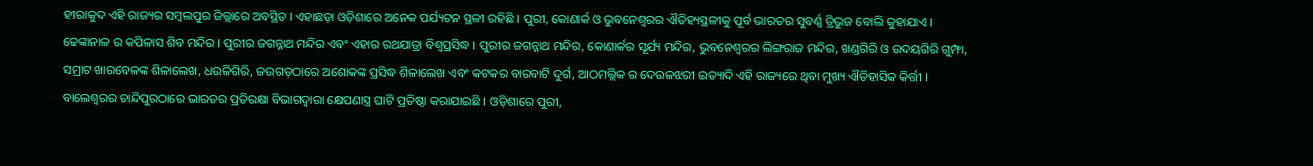ହୀରାକୁଦ ଏହି ରାଜ୍ୟର ସମ୍ବଲପୁର ଜିଲ୍ଲାରେ ଅବସ୍ଥିତ । ଏହାଛଡ଼ା ଓଡ଼ିଶାରେ ଅନେକ ପର୍ଯ୍ୟଟନ ସ୍ଥଳୀ ରହିଛି । ପୁରୀ, କୋଣାର୍କ ଓ ଭୁବନେଶ୍ୱରର ଐତିହ୍ୟସ୍ଥଳୀକୁ ପୂର୍ବ ଭାରତର ସୁବର୍ଣ୍ଣ ତ୍ରିଭୁଜ ବୋଲି କୁହାଯାଏ । ଢେଙ୍କାନାଳ ର କପିଳାସ ଶିବ ମନ୍ଦିର । ପୁରୀର ଜଗନ୍ନାଥ ମନ୍ଦିର ଏବଂ ଏହାର ରଥଯାତ୍ରା ବିଶ୍ୱପ୍ରସିଦ୍ଧ । ପୁରୀର ଜଗନ୍ନାଥ ମନ୍ଦିର, କୋଣାର୍କର ସୂର୍ଯ୍ୟ ମନ୍ଦିର, ଭୁବନେଶ୍ୱରର ଲିଙ୍ଗରାଜ ମନ୍ଦିର, ଖଣ୍ଡଗିରି ଓ ଉଦୟଗିରି ଗୁମ୍ଫା, ସମ୍ରାଟ ଖାରବେଳଙ୍କ ଶିଳାଲେଖ, ଧଉଳିଗିରି, ଜଉଗଡ଼ଠାରେ ଅଶୋକଙ୍କ ପ୍ରସିଦ୍ଧ ଶିଳାଲେଖ ଏବଂ କଟକର ବାରବାଟି ଦୁର୍ଗ, ଆଠମଲ୍ଲିକ ର ଦେଉଳଝରୀ ଇତ୍ୟାଦି ଏହି ରାଜ୍ୟରେ ଥିବା ମୁଖ୍ୟ ଐତିହାସିକ କିର୍ତ୍ତୀ । ବାଲେଶ୍ୱରର ଚାନ୍ଦିପୁରଠାରେ ଭାରତର ପ୍ରତିରକ୍ଷା ବିଭାଗଦ୍ୱାରା କ୍ଷେପଣାସ୍ତ୍ର ଘାଟି ପ୍ରତିଷ୍ଠା କରାଯାଇଛି । ଓଡ଼ିଶାରେ ପୁରୀ,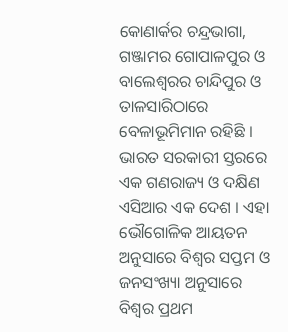କୋଣାର୍କର ଚନ୍ଦ୍ରଭାଗା, ଗଞ୍ଜାମର ଗୋପାଳପୁର ଓ ବାଲେଶ୍ୱରର ଚାନ୍ଦିପୁର ଓ ତାଳସାରିଠାରେ ବେଳାଭୂମିମାନ ରହିଛି ।
ଭାରତ ସରକାରୀ ସ୍ତରରେ ଏକ ଗଣରାଜ୍ୟ ଓ ଦକ୍ଷିଣ ଏସିଆର ଏକ ଦେଶ । ଏହା ଭୌଗୋଳିକ ଆୟତନ ଅନୁସାରେ ବିଶ୍ୱର ସପ୍ତମ ଓ ଜନସଂଖ୍ୟା ଅନୁସାରେ ବିଶ୍ୱର ପ୍ରଥମ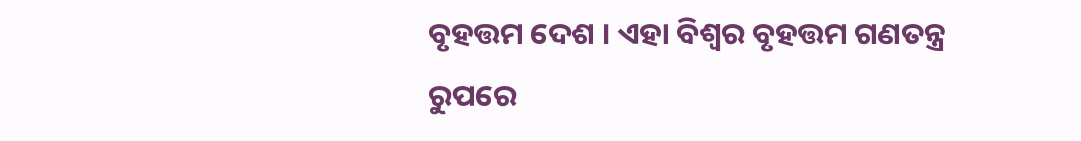ବୃହତ୍ତମ ଦେଶ । ଏହା ବିଶ୍ୱର ବୃହତ୍ତମ ଗଣତନ୍ତ୍ର ରୁପରେ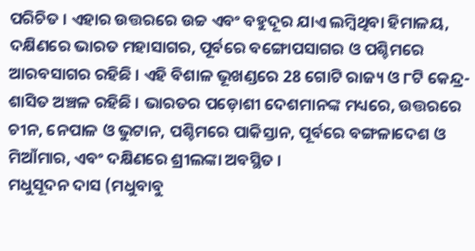ପରିଚିତ । ଏହାର ଉତ୍ତରରେ ଉଚ୍ଚ ଏବଂ ବହୁଦୂର ଯାଏ ଲମ୍ବିଥିବା ହିମାଳୟ, ଦକ୍ଷିଣରେ ଭାରତ ମହାସାଗର, ପୂର୍ବରେ ବଙ୍ଗୋପସାଗର ଓ ପଶ୍ଚିମରେ ଆରବସାଗର ରହିଛି । ଏହି ବିଶାଳ ଭୂଖଣ୍ଡରେ 28 ଗୋଟି ରାଜ୍ୟ ଓ ୮ଟି କେନ୍ଦ୍ର-ଶାସିତ ଅଞ୍ଚଳ ରହିଛି । ଭାରତର ପଡ଼ୋଶୀ ଦେଶମାନଙ୍କ ମଧ୍ୟରେ, ଉତ୍ତରରେ ଚୀନ, ନେପାଳ ଓ ଭୁଟାନ, ପଶ୍ଚିମରେ ପାକିସ୍ତାନ, ପୂର୍ବରେ ବଙ୍ଗଳାଦେଶ ଓ ମିଆଁମାର, ଏବଂ ଦକ୍ଷିଣରେ ଶ୍ରୀଲଙ୍କା ଅବସ୍ଥିତ ।
ମଧୁସୂଦନ ଦାସ (ମଧୁବାବୁ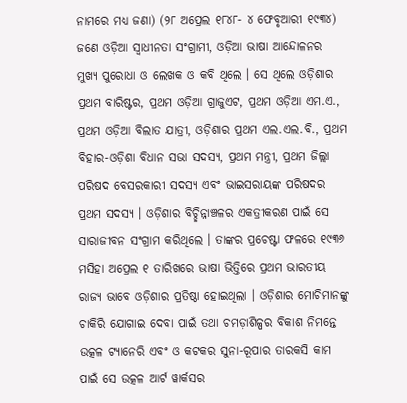ନାମରେ ମଧ୍ୟ ଜଣା) (୨୮ ଅପ୍ରେଲ ୧୮୪୮- ୪ ଫେବୃଆରୀ ୧୯୩୪) ଜଣେ ଓଡ଼ିଆ ସ୍ୱାଧୀନତା ସଂଗ୍ରାମୀ, ଓଡ଼ିଆ ଭାଷା ଆନ୍ଦୋଳନର ମୁଖ୍ୟ ପୁରୋଧା ଓ ଲେଖକ ଓ କବି ଥିଲେ । ସେ ଥିଲେ ଓଡ଼ିଶାର ପ୍ରଥମ ବାରିଷ୍ଟର, ପ୍ରଥମ ଓଡ଼ିଆ ଗ୍ରାଜୁଏଟ, ପ୍ରଥମ ଓଡ଼ିଆ ଏମ.ଏ., ପ୍ରଥମ ଓଡ଼ିଆ ବିଲାତ ଯାତ୍ରୀ, ଓଡ଼ିଶାର ପ୍ରଥମ ଏଲ.ଏଲ.ବି., ପ୍ରଥମ ବିହାର-ଓଡ଼ିଶା ବିଧାନ ସଭା ସଦସ୍ୟ, ପ୍ରଥମ ମନ୍ତ୍ରୀ, ପ୍ରଥମ ଜିଲ୍ଲା ପରିଷଦ ବେସରକାରୀ ସଦସ୍ୟ ଏବଂ ଭାଇସରାୟଙ୍କ ପରିଷଦର ପ୍ରଥମ ସଦସ୍ୟ । ଓଡ଼ିଶାର ବିଚ୍ଛିନ୍ନାଞ୍ଚଳର ଏକତ୍ରୀକରଣ ପାଇଁ ସେ ସାରାଜୀବନ ସଂଗ୍ରାମ କରିଥିଲେ । ତାଙ୍କର ପ୍ରଚେଷ୍ଟା ଫଳରେ ୧୯୩୬ ମସିହା ଅପ୍ରେଲ ୧ ତାରିଖରେ ଭାଷା ଭିତ୍ତିରେ ପ୍ରଥମ ଭାରତୀୟ ରାଜ୍ୟ ଭାବେ ଓଡ଼ିଶାର ପ୍ରତିଷ୍ଠା ହୋଇଥିଲା । ଓଡ଼ିଶାର ମୋଚିମାନଙ୍କୁ ଚାକିରି ଯୋଗାଇ ଦେବା ପାଇଁ ତଥା ଚମଡ଼ାଶିଳ୍ପର ବିକାଶ ନିମନ୍ତେ ଉତ୍କଳ ଟ୍ୟାନେରି ଏବଂ ଓ କଟକର ସୁନା-ରୂପାର ତାରକସି କାମ ପାଇଁ ସେ ଉତ୍କଳ ଆର୍ଟ ୱାର୍କସର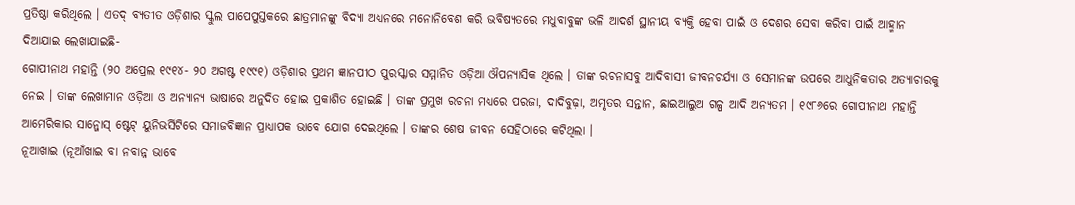ପ୍ରତିଷ୍ଠା କରିଥିଲେ । ଏତଦ୍ ବ୍ୟତୀତ ଓଡ଼ିଶାର ସ୍କୁଲ ପାପେପୁସ୍ତକରେ ଛାତ୍ରମାନଙ୍କୁ ବିଦ୍ୟା ଅଧ୍ୟନରେ ମନୋନିବେଶ କରି ଭବିଷ୍ୟତରେ ମଧୁବାବୁଙ୍କ ଭଳି ଆଦର୍ଶ ସ୍ଥାନୀୟ ବ୍ୟକ୍ତି ହେବା ପାଇଁ ଓ ଦେଶର ସେବା କରିବା ପାଇଁ ଆହ୍ମାନ ଦିଆଯାଇ ଲେଖାଯାଇଛି-
ଗୋପୀନାଥ ମହାନ୍ତି (୨୦ ଅପ୍ରେଲ ୧୯୧୪- ୨୦ ଅଗଷ୍ଟ ୧୯୯୧) ଓଡ଼ିଶାର ପ୍ରଥମ ଜ୍ଞାନପୀଠ ପୁରସ୍କାର ସମ୍ମାନିତ ଓଡ଼ିଆ ଔପନ୍ୟାସିକ ଥିଲେ । ତାଙ୍କ ରଚନାସବୁ ଆଦିବାସୀ ଜୀବନଚର୍ଯ୍ୟା ଓ ସେମାନଙ୍କ ଉପରେ ଆଧୁନିକତାର ଅତ୍ୟାଚାରକୁ ନେଇ । ତାଙ୍କ ଲେଖାମାନ ଓଡ଼ିଆ ଓ ଅନ୍ୟାନ୍ୟ ଭାଷାରେ ଅନୁଦିତ ହୋଇ ପ୍ରକାଶିତ ହୋଇଛି । ତାଙ୍କ ପ୍ରମୁଖ ରଚନା ମଧ୍ୟରେ ପରଜା, ଦାଦିବୁଢ଼ା, ଅମୃତର ସନ୍ତାନ, ଛାଇଆଲୁଅ ଗଳ୍ପ ଆଦି ଅନ୍ୟତମ । ୧୯୮୬ରେ ଗୋପୀନାଥ ମହାନ୍ତି ଆମେରିକାର ସାନ୍ଜୋସ୍ ଷ୍ଟେଟ୍ ୟୁନିଭର୍ସିଟିରେ ସମାଜବିଜ୍ଞାନ ପ୍ରାଧ୍ୟାପକ ଭାବେ ଯୋଗ ଦେଇଥିଲେ । ତାଙ୍କର ଶେଷ ଜୀବନ ସେହିଠାରେ କଟିଥିଲା ।
ନୂଆଖାଇ (ନୂଆଁଖାଇ ବା ନବାନ୍ନ ଭାବେ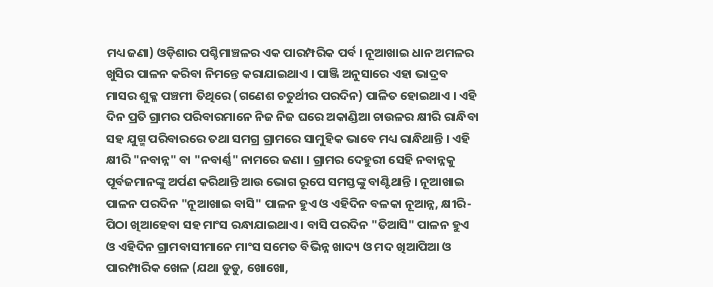ମଧ୍ୟ ଜଣା) ଓଡ଼ିଶାର ପଶ୍ଚିମାଞ୍ଚଳର ଏକ ପାରମ୍ପରିକ ପର୍ବ । ନୂଆଖାଇ ଧାନ ଅମଳର ଖୁସିର ପାଳନ କରିବା ନିମନ୍ତେ କରାଯାଇଥାଏ । ପାଞ୍ଜି ଅନୁସାରେ ଏହା ଭାଦ୍ରବ ମାସର ଶୁକ୍ଳ ପଞ୍ଚମୀ ତିଥିରେ (ଗଣେଶ ଚତୁର୍ଥୀର ପରଦିନ) ପାଳିତ ହୋଇଥାଏ । ଏହି ଦିନ ପ୍ରତି ଗ୍ରାମର ପରିବାରମାନେ ନିଜ ନିଜ ଘରେ ଅକାଣ୍ଡିଆ ଚାଉଳର କ୍ଷୀରି ରାନ୍ଧିବା ସହ ଯୁଗ୍ମ ପରିବାରରେ ତଥା ସମଗ୍ର ଗ୍ରାମରେ ସାମୁହିକ ଭାବେ ମଧ୍ୟ ରାନ୍ଧିଥାନ୍ତି । ଏହି କ୍ଷୀରି "ନବାନ୍ନ" ବା "ନବାର୍ଣ୍ଣ" ନାମରେ ଜଣା । ଗ୍ରାମର ଦେହୁରୀ ସେହି ନବାନ୍ନକୁ ପୂର୍ବଜମାନଙ୍କୁ ଅର୍ପଣ କରିଥାନ୍ତି ଆଉ ଭୋଗ ରୂପେ ସମସ୍ତଙ୍କୁ ବାଣ୍ଟିଥାନ୍ତି । ନୂଆଖାଇ ପାଳନ ପରଦିନ "ନୂଆଖାଇ ବାସି" ପାଳନ ହୁଏ ଓ ଏହିଦିନ ବଳକା ନୂଆନ୍ନ, କ୍ଷୀରି-ପିଠା ଖିଆହେବା ସହ ମାଂସ ରନ୍ଧାଯାଇଥାଏ । ବାସି ପରଦିନ "ତିଆସି" ପାଳନ ହୁଏ ଓ ଏହିଦିନ ଗ୍ରାମବାସୀମାନେ ମାଂସ ସମେତ ବିଭିନ୍ନ ଖାଦ୍ୟ ଓ ମଦ ଖିଆପିଆ ଓ ପାରମ୍ପାରିକ ଖେଳ (ଯଥା ଡୁଡୁ, ଖୋଖୋ,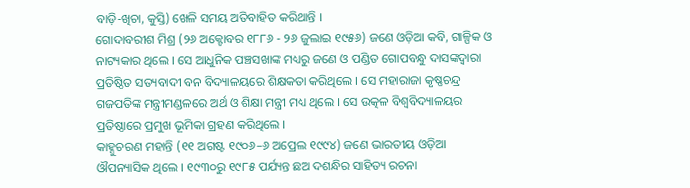ବାଡ଼ି-ଖିଚା, କୁସ୍ତି) ଖେଳି ସମୟ ଅତିବାହିତ କରିଥାନ୍ତି ।
ଗୋଦାବରୀଶ ମିଶ୍ର (୨୬ ଅକ୍ଟୋବର ୧୮୮୬ - ୨୬ ଜୁଲାଇ ୧୯୫୬) ଜଣେ ଓଡ଼ିଆ କବି, ଗାଳ୍ପିକ ଓ ନାଟ୍ୟକାର ଥିଲେ । ସେ ଆଧୁନିକ ପଞ୍ଚସଖାଙ୍କ ମଧ୍ୟରୁ ଜଣେ ଓ ପଣ୍ଡିତ ଗୋପବନ୍ଧୁ ଦାସଙ୍କଦ୍ୱାରା ପ୍ରତିଷ୍ଠିତ ସତ୍ୟବାଦୀ ବନ ବିଦ୍ୟାଳୟରେ ଶିକ୍ଷକତା କରିଥିଲେ । ସେ ମହାରାଜା କୃଷ୍ଣଚନ୍ଦ୍ର ଗଜପତିଙ୍କ ମନ୍ତ୍ରୀମଣ୍ଡଳରେ ଅର୍ଥ ଓ ଶିକ୍ଷା ମନ୍ତ୍ରୀ ମଧ୍ୟ ଥିଲେ । ସେ ଉତ୍କଳ ବିଶ୍ୱବିଦ୍ୟାଳୟର ପ୍ରତିଷ୍ଠାରେ ପ୍ରମୁଖ ଭୂମିକା ଗ୍ରହଣ କରିଥିଲେ ।
କାହ୍ନୁଚରଣ ମହାନ୍ତି (୧୧ ଅଗଷ୍ଟ ୧୯୦୬–୬ ଅପ୍ରେଲ ୧୯୯୪) ଜଣେ ଭାରତୀୟ ଓଡ଼ିଆ ଔପନ୍ୟାସିକ ଥିଲେ । ୧୯୩୦ରୁ ୧୯୮୫ ପର୍ଯ୍ୟନ୍ତ ଛଅ ଦଶନ୍ଧିର ସାହିତ୍ୟ ରଚନା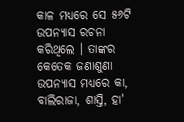କାଳ ମଧ୍ୟରେ ସେ ୫୬ଟି ଉପନ୍ୟାସ ରଚନା କରିଥିଲେ । ତାଙ୍କର କେତେକ ଜଣାଶୁଣା ଉପନ୍ୟାସ ମଧ୍ୟରେ କା, ବାଲିରାଜା, ଶାସ୍ତି, ହା'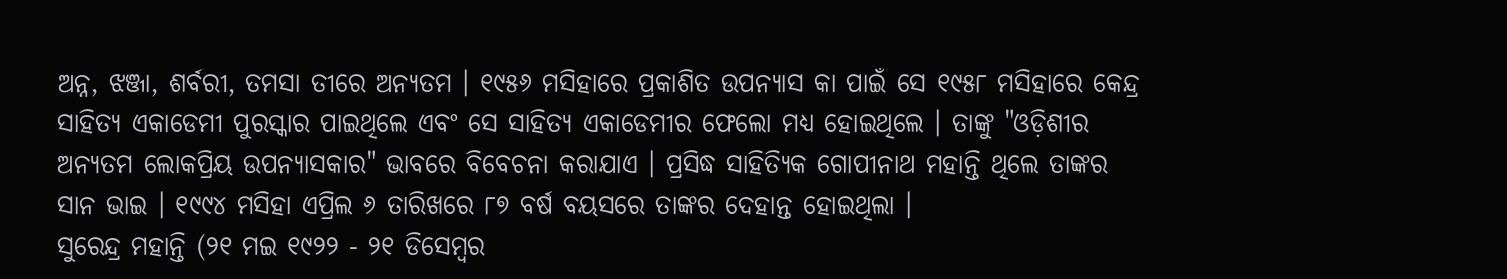ଅନ୍ନ, ଝଞ୍ଜା, ଶର୍ବରୀ, ତମସା ତୀରେ ଅନ୍ୟତମ । ୧୯୫୬ ମସିହାରେ ପ୍ରକାଶିତ ଉପନ୍ୟାସ କା ପାଇଁ ସେ ୧୯୫୮ ମସିହାରେ କେନ୍ଦ୍ର ସାହିତ୍ୟ ଏକାଡେମୀ ପୁରସ୍କାର ପାଇଥିଲେ ଏବଂ ସେ ସାହିତ୍ୟ ଏକାଡେମୀର ଫେଲୋ ମଧ୍ୟ ହୋଇଥିଲେ । ତାଙ୍କୁ "ଓଡ଼ିଶୀର ଅନ୍ୟତମ ଲୋକପ୍ରିୟ ଉପନ୍ୟାସକାର" ଭାବରେ ବିବେଚନା କରାଯାଏ । ପ୍ରସିଦ୍ଧ ସାହିତ୍ୟିକ ଗୋପୀନାଥ ମହାନ୍ତି ଥିଲେ ତାଙ୍କର ସାନ ଭାଇ । ୧୯୯୪ ମସିହା ଏପ୍ରିଲ ୬ ତାରିଖରେ ୮୭ ବର୍ଷ ବୟସରେ ତାଙ୍କର ଦେହାନ୍ତ ହୋଇଥିଲା ।
ସୁରେନ୍ଦ୍ର ମହାନ୍ତି (୨୧ ମଇ ୧୯୨୨ - ୨୧ ଡିସେମ୍ବର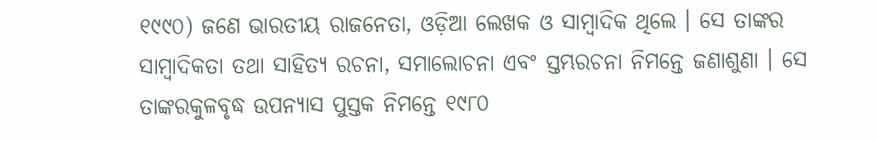୧୯୯୦) ଜଣେ ଭାରତୀୟ ରାଜନେତା, ଓଡ଼ିଆ ଲେଖକ ଓ ସାମ୍ବାଦିକ ଥିଲେ । ସେ ତାଙ୍କର ସାମ୍ବାଦିକତା ତଥା ସାହିତ୍ୟ ରଚନା, ସମାଲୋଚନା ଏବଂ ସ୍ତମ୍ଭରଚନା ନିମନ୍ତେ ଜଣାଶୁଣା । ସେ ତାଙ୍କରକୁଳବୃଦ୍ଧ ଉପନ୍ୟାସ ପୁସ୍ତକ ନିମନ୍ତେ ୧୯୮୦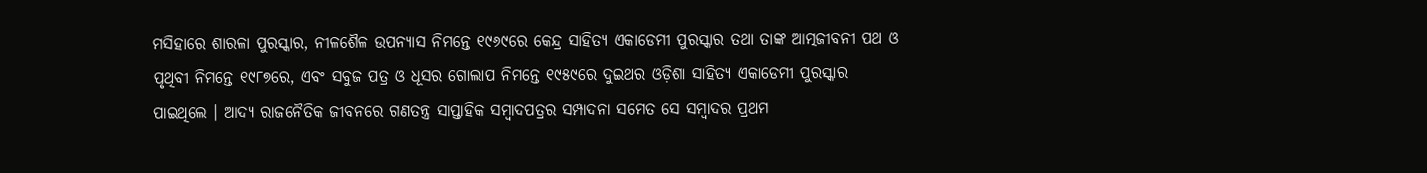ମସିହାରେ ଶାରଳା ପୁରସ୍କାର, ନୀଳଶୈଳ ଉପନ୍ୟାସ ନିମନ୍ତେ ୧୯୬୯ରେ କେନ୍ଦ୍ର ସାହିତ୍ୟ ଏକାଡେମୀ ପୁରସ୍କାର ତଥା ତାଙ୍କ ଆତ୍ମଜୀବନୀ ପଥ ଓ ପୃଥିବୀ ନିମନ୍ତେ ୧୯୮୭ରେ, ଏବଂ ସବୁଜ ପତ୍ର ଓ ଧୂସର ଗୋଲାପ ନିମନ୍ତେ ୧୯୫୯ରେ ଦୁଇଥର ଓଡ଼ିଶା ସାହିତ୍ୟ ଏକାଡେମୀ ପୁରସ୍କାର ପାଇଥିଲେ । ଆଦ୍ୟ ରାଜନୈତିକ ଜୀବନରେ ଗଣତନ୍ତ୍ର ସାପ୍ତାହିକ ସମ୍ବାଦପତ୍ରର ସମ୍ପାଦନା ସମେତ ସେ ସମ୍ବାଦର ପ୍ରଥମ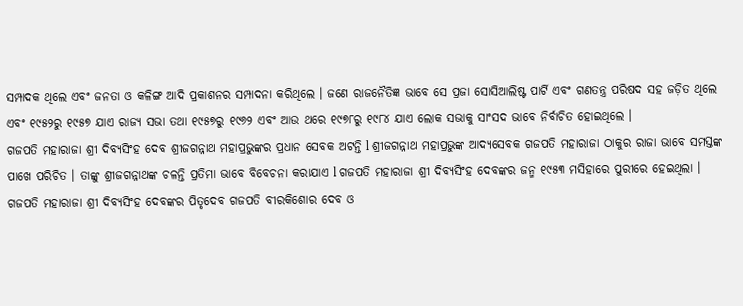ସମ୍ପାଦକ ଥିଲେ ଏବଂ ଜନତା ଓ କଳିଙ୍ଗ ଆଦି ପ୍ରକାଶନର ସମ୍ପାଦନା କରିଥିଲେ । ଜଣେ ରାଜନୈତିଜ୍ଞ ଭାବେ ସେ ପ୍ରଜା ସୋସିଆଲିଷ୍ଟ ପାର୍ଟି ଏବଂ ଗଣତନ୍ତ୍ର ପରିଷଦ ସହ ଜଡ଼ିତ ଥିଲେ ଏବଂ ୧୯୫୨ରୁ ୧୯୫୭ ଯାଏ ରାଜ୍ୟ ସଭା ତଥା ୧୯୫୭ରୁ ୧୯୬୨ ଏବଂ ଆଉ ଥରେ ୧୯୭୮ରୁ ୧୯୮୪ ଯାଏ ଲୋକ ସଭାକୁ ସାଂସଦ ଭାବେ ନିର୍ବାଚିତ ହୋଇଥିଲେ ।
ଗଜପତି ମହାରାଜା ଶ୍ରୀ ଦିବ୍ୟସିଂହ ଦେବ ଶ୍ରୀଜଗନ୍ନାଥ ମହାପ୍ରଭୁଙ୍କର ପ୍ରଧାନ ସେବକ ଅଟନ୍ତି l ଶ୍ରୀଜଗନ୍ନାଥ ମହାପ୍ରଭୁଙ୍କ ଆଦ୍ୟସେବକ ଗଜପତି ମହାରାଜା ଠାକୁର ରାଜା ଭାବେ ସମସ୍ତଙ୍କ ପାଖେ ପରିଚିତ । ତାଙ୍କୁ ଶ୍ରୀଜଗନ୍ନାଥଙ୍କ ଚଳନ୍ତି ପ୍ରତିମା ଭାବେ ବିବେଚନା କରାଯାଏ l ଗଜପତି ମହାରାଜା ଶ୍ରୀ ଦିବ୍ୟସିଂହ ଦେବଙ୍କର ଜନ୍ମ ୧୯୫୩ ମସିହାରେ ପୁରୀରେ ହେଇଥିଲା । ଗଜପତି ମହାରାଜା ଶ୍ରୀ ଦିବ୍ୟସିଂହ ଦେବଙ୍କର ପିତୃଦେବ ଗଜପତି ବୀରକିଶୋର ଦେବ ଓ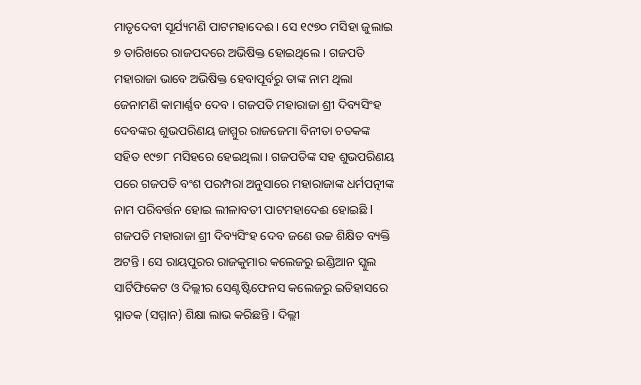ମାତୃଦେବୀ ସୂର୍ଯ୍ୟମଣି ପାଟମହାଦେଈ । ସେ ୧୯୭୦ ମସିହା ଜୁଲାଇ ୭ ତାରିଖରେ ରାଜପଦରେ ଅଭିଷିକ୍ତ ହୋଇଥିଲେ । ଗଜପତି ମହାରାଜା ଭାବେ ଅଭିଷିକ୍ତ ହେବାପୂର୍ବରୁ ତାଙ୍କ ନାମ ଥିଲା ଜେନାମଣି କାମାର୍ଣ୍ଣବ ଦେବ । ଗଜପତି ମହାରାଜା ଶ୍ରୀ ଦିବ୍ୟସିଂହ ଦେବଙ୍କର ଶୁଭପରିଣୟ ଜାମ୍ମୁର ରାଜଜେମା ବିନୀତା ଚତକଙ୍କ ସହିତ ୧୯୭୮ ମସିହରେ ହେଇଥିଲା । ଗଜପତିଙ୍କ ସହ ଶୁଭପରିଣୟ ପରେ ଗଜପତି ବଂଶ ପରମ୍ପରା ଅନୁସାରେ ମହାରାଜାଙ୍କ ଧର୍ମପତ୍ନୀଙ୍କ ନାମ ପରିବର୍ତ୍ତନ ହୋଇ ଲୀଳାବତୀ ପାଟମହାଦେଈ ହୋଇଛି l ଗଜପତି ମହାରାଜା ଶ୍ରୀ ଦିବ୍ୟସିଂହ ଦେବ ଜଣେ ଉଚ୍ଚ ଶିକ୍ଷିତ ବ୍ୟକ୍ତି ଅଟନ୍ତି । ସେ ରାୟପୁରର ରାଜକୁମାର କଲେଜରୁ ଇଣ୍ଡିଆନ ସ୍କୁଲ ସାର୍ଟିଫିକେଟ ଓ ଦିଲ୍ଲୀର ସେଣ୍ଟଷ୍ଟିଫେନସ କଲେଜରୁ ଇତିହାସରେ ସ୍ନାତକ (ସମ୍ମାନ) ଶିକ୍ଷା ଲାଭ କରିଛନ୍ତି । ଦିଲ୍ଲୀ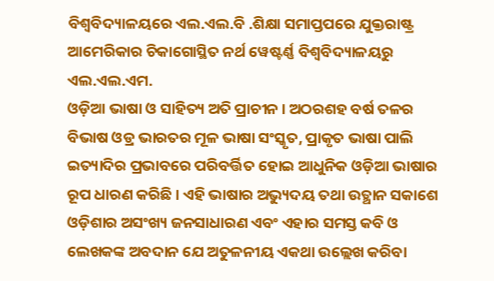ବିଶ୍ୱବିଦ୍ୟାଳୟରେ ଏଲ.ଏଲ.ବି .ଶିକ୍ଷା ସମାପ୍ତପରେ ଯୁକ୍ତରାଷ୍ଟ୍ର ଆମେରିକାର ଚିକାଗୋସ୍ଥିତ ନର୍ଥ ୱେଷ୍ଟର୍ଣ୍ଣ ବିଶ୍ୱବିଦ୍ୟାଳୟରୁ ଏଲ.ଏଲ.ଏମ.
ଓଡ଼ିଆ ଭାଷା ଓ ସାହିତ୍ୟ ଅତି ପ୍ରାଚୀନ । ଅଠରଶହ ବର୍ଷ ତଳର ବିଭାଷ ଓଡ୍ର ଭାରତର ମୂଳ ଭାଷା ସଂସ୍କୃତ, ପ୍ରାକୃତ ଭାଷା ପାଲି ଇତ୍ୟାଦିର ପ୍ରଭାବରେ ପରିବର୍ତ୍ତିତ ହୋଇ ଆଧୁନିକ ଓଡ଼ିଆ ଭାଷାର ରୂପ ଧାରଣ କରିଛି । ଏହି ଭାଷାର ଅଭ୍ୟୁଦୟ ତଥା ଉତ୍ଥାନ ସକାଶେ ଓଡ଼ିଶାର ଅସଂଖ୍ୟ ଜନସାଧାରଣ ଏବଂ ଏହାର ସମସ୍ତ କବି ଓ ଲେଖକଙ୍କ ଅବଦାନ ଯେ ଅତୁଳନୀୟ ଏକଥା ଉଲ୍ଲେଖ କରିବା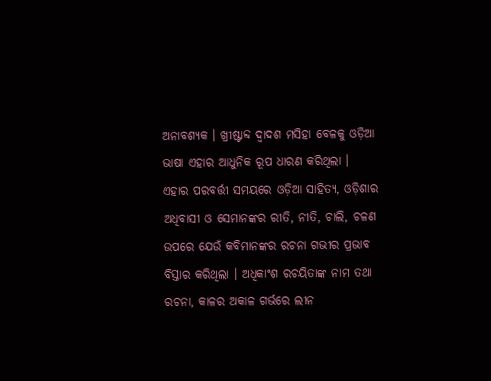ଅନାବଶ୍ୟକ । ଖ୍ରୀଷ୍ଟାବ୍ଦ ଦ୍ୱାଦଶ ମସିହା ବେଳକୁ ଓଡ଼ିଆ ଭାଷା ଏହାର ଆଧୁନିକ ରୂପ ଧାରଣ କରିଥିଲା । ଏହାର ପରବର୍ତ୍ତୀ ସମୟରେ ଓଡ଼ିଆ ସାହିତ୍ୟ, ଓଡ଼ିଶାର ଅଧିବାସୀ ଓ ସେମାନଙ୍କର ରୀତି, ନୀତି, ଚାଲି, ଚଳଣ ଉପରେ ଯେଉଁ କବିମାନଙ୍କର ରଚନା ଗଭୀର ପ୍ରଭାବ ବିସ୍ତାର କରିଥିଲା । ଅଧିକାଂଶ ରଚୟିତାଙ୍କ ନାମ ତଥା ରଚନା, କାଳର ଅକାଳ ଗର୍ଭରେ ଲୀନ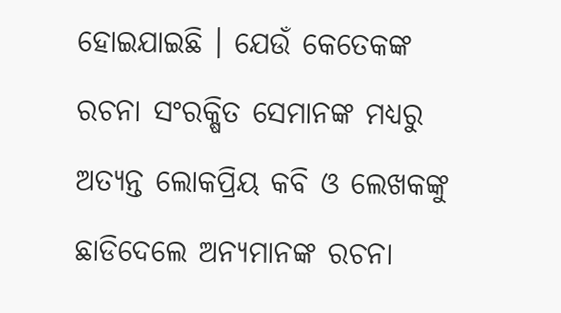ହୋଇଯାଇଛି । ଯେଉଁ କେତେକଙ୍କ ରଚନା ସଂରକ୍ଷିତ ସେମାନଙ୍କ ମଧ୍ୟରୁ ଅତ୍ୟନ୍ତ ଲୋକପ୍ରିୟ କବି ଓ ଲେଖକଙ୍କୁ ଛାଡିଦେଲେ ଅନ୍ୟମାନଙ୍କ ରଚନା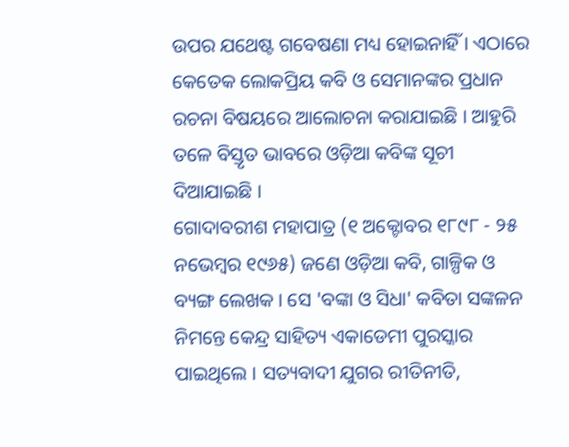ଉପର ଯଥେଷ୍ଟ ଗବେଷଣା ମଧ୍ୟ ହୋଇନାହିଁ । ଏଠାରେ କେତେକ ଲୋକପ୍ରିୟ କବି ଓ ସେମାନଙ୍କର ପ୍ରଧାନ ରଚନା ବିଷୟରେ ଆଲୋଚନା କରାଯାଇଛି । ଆହୁରି ତଳେ ବିସ୍ତୃତ ଭାବରେ ଓଡ଼ିଆ କବିଙ୍କ ସୂଚୀ ଦିଆଯାଇଛି ।
ଗୋଦାବରୀଶ ମହାପାତ୍ର (୧ ଅକ୍ଟୋବର ୧୮୯୮ - ୨୫ ନଭେମ୍ବର ୧୯୬୫) ଜଣେ ଓଡ଼ିଆ କବି, ଗାଳ୍ପିକ ଓ ବ୍ୟଙ୍ଗ ଲେଖକ । ସେ 'ବଙ୍କା ଓ ସିଧା' କବିତା ସଙ୍କଳନ ନିମନ୍ତେ କେନ୍ଦ୍ର ସାହିତ୍ୟ ଏକାଡେମୀ ପୁରସ୍କାର ପାଇଥିଲେ । ସତ୍ୟବାଦୀ ଯୁଗର ରୀତିନୀତି,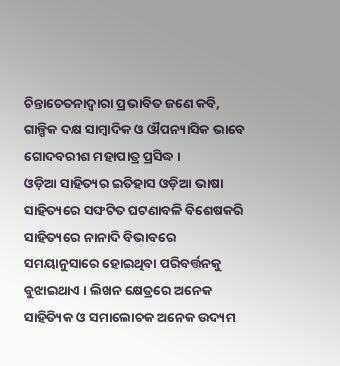ଚିନ୍ତାଚେତନାଦ୍ୱାରା ପ୍ରଭାବିତ ଜଣେ କବି, ଗାଳ୍ପିକ ଦକ୍ଷ ସାମ୍ବାଦିକ ଓ ଔପନ୍ୟାସିକ ଭାବେ ଗୋଦବରୀଶ ମହାପାତ୍ର ପ୍ରସିଦ୍ଧ ।
ଓଡ଼ିଆ ସାହିତ୍ୟର ଇତିହାସ ଓଡ଼ିଆ ଭାଷା ସାହିତ୍ୟରେ ସଙ୍ଘଟିତ ଘଟଣାବଳି ବିଶେଷକରି ସାହିତ୍ୟରେ ନାନାଦି ବିଭାବରେ ସମୟାନୁସାରେ ହୋଇଥିବା ପରିବର୍ତ୍ତନକୁ ବୁଝାଇଥାଏ । ଲିଖନ କ୍ଷେତ୍ରରେ ଅନେକ ସାହିତ୍ୟିକ ଓ ସମାଲୋଚକ ଅନେକ ଉଦ୍ୟମ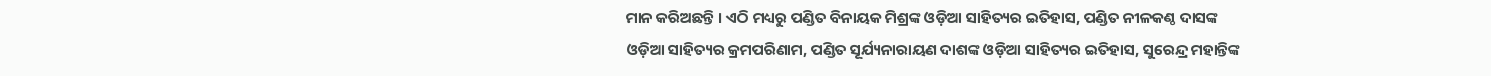ମାନ କରିଅଛନ୍ତି । ଏଠି ମଧ୍ୟରୁ ପଣ୍ଡିତ ବିନାୟକ ମିଶ୍ରଙ୍କ ଓଡ଼ିଆ ସାହିତ୍ୟର ଇତିହାସ, ପଣ୍ଡିତ ନୀଳକଣ୍ଠ ଦାସଙ୍କ ଓଡ଼ିଆ ସାହିତ୍ୟର କ୍ରମପରିଣାମ, ପଣ୍ଡିତ ସୂର୍ଯ୍ୟନାରାୟଣ ଦାଶଙ୍କ ଓଡ଼ିଆ ସାହିତ୍ୟର ଇତିହାସ, ସୁରେନ୍ଦ୍ର ମହାନ୍ତିଙ୍କ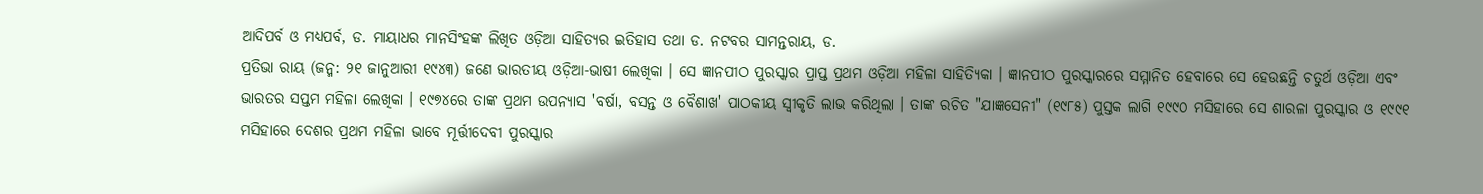ଆଦିପର୍ବ ଓ ମଧ୍ୟପର୍ବ, ଡ. ମାୟାଧର ମାନସିଂହଙ୍କ ଲିଖିତ ଓଡ଼ିଆ ସାହିତ୍ୟର ଇତିହାସ ତଥା ଡ. ନଟବର ସାମନ୍ତରାୟ, ଡ.
ପ୍ରତିଭା ରାୟ (ଜନ୍ମ: ୨୧ ଜାନୁଆରୀ ୧୯୪୩) ଜଣେ ଭାରତୀୟ ଓଡ଼ିଆ-ଭାଷୀ ଲେଖିକା । ସେ ଜ୍ଞାନପୀଠ ପୁରସ୍କାର ପ୍ରାପ୍ତ ପ୍ରଥମ ଓଡ଼ିଆ ମହିଳା ସାହିତ୍ୟିକା । ଜ୍ଞାନପୀଠ ପୁରସ୍କାରରେ ସମ୍ମାନିତ ହେବାରେ ସେ ହେଉଛନ୍ତି ଚତୁର୍ଥ ଓଡ଼ିଆ ଏବଂ ଭାରତର ସପ୍ତମ ମହିଳା ଲେଖିକା । ୧୯୭୪ରେ ତାଙ୍କ ପ୍ରଥମ ଉପନ୍ୟାସ 'ବର୍ଷା, ବସନ୍ତ ଓ ବୈଶାଖ' ପାଠକୀୟ ସ୍ୱୀକୃତି ଲାଭ କରିଥିଲା । ତାଙ୍କ ରଚିତ "ଯାଜ୍ଞସେନୀ" (୧୯୮୫) ପୁସ୍ତକ ଲାଗି ୧୯୯୦ ମସିହାରେ ସେ ଶାରଳା ପୁରସ୍କାର ଓ ୧୯୯୧ ମସିହାରେ ଦେଶର ପ୍ରଥମ ମହିଳା ଭାବେ ମୂର୍ତ୍ତୀଦେବୀ ପୁରସ୍କାର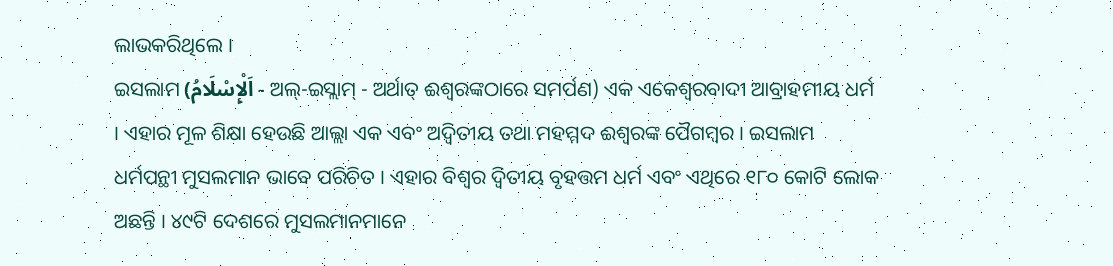ଲାଭକରିଥିଲେ ।
ଇସଲାମ (اَلْإِسْلَامُ - ଅଲ୍-ଇସ୍ଲାମ୍ - ଅର୍ଥାତ୍ ଈଶ୍ବରଙ୍କଠାରେ ସମର୍ପଣ) ଏକ ଏକେଶ୍ୱରବାଦୀ ଆବ୍ରାହମୀୟ ଧର୍ମ । ଏହାର ମୂଳ ଶିକ୍ଷା ହେଉଛି ଆଲ୍ଲା ଏକ ଏବଂ ଅଦ୍ୱିତୀୟ ତଥା ମହମ୍ମଦ ଈଶ୍ବରଙ୍କ ପୈଗମ୍ବର । ଇସଲାମ ଧର୍ମପନ୍ଥୀ ମୁସଲମାନ ଭାବେ ପରିଚିତ । ଏହାର ବିଶ୍ୱର ଦ୍ୱିତୀୟ ବୃହତ୍ତମ ଧର୍ମ ଏବଂ ଏଥିରେ ୧୮୦ କୋଟି ଲୋକ ଅଛନ୍ତି । ୪୯ଟି ଦେଶରେ ମୁସଲମାନମାନେ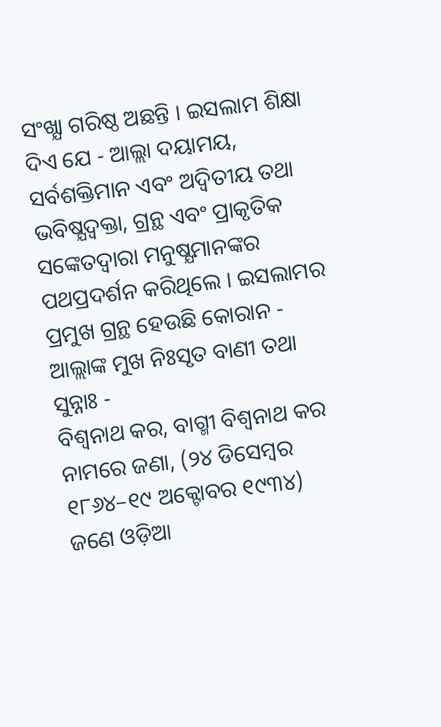ସଂଖ୍ଯା ଗରିଷ୍ଠ ଅଛନ୍ତି । ଇସଲାମ ଶିକ୍ଷା ଦିଏ ଯେ - ଆଲ୍ଲା ଦୟାମୟ, ସର୍ବଶକ୍ତିମାନ ଏବଂ ଅଦ୍ୱିତୀୟ ତଥା ଭବିଷ୍ଯଦ୍ବକ୍ତା, ଗ୍ରନ୍ଥ ଏବଂ ପ୍ରାକୃତିକ ସଙ୍କେତଦ୍ୱାରା ମନୁଷ୍ଯମାନଙ୍କର ପଥପ୍ରଦର୍ଶନ କରିଥିଲେ । ଇସଲାମର ପ୍ରମୁଖ ଗ୍ରନ୍ଥ ହେଉଛି କୋରାନ - ଆଲ୍ଲାଙ୍କ ମୁଖ ନିଃସୃତ ବାଣୀ ତଥା ସୁନ୍ନାଃ -
ବିଶ୍ୱନାଥ କର, ବାଗ୍ମୀ ବିଶ୍ୱନାଥ କର ନାମରେ ଜଣା, (୨୪ ଡିସେମ୍ବର ୧୮୬୪–୧୯ ଅକ୍ଟୋବର ୧୯୩୪) ଜଣେ ଓଡ଼ିଆ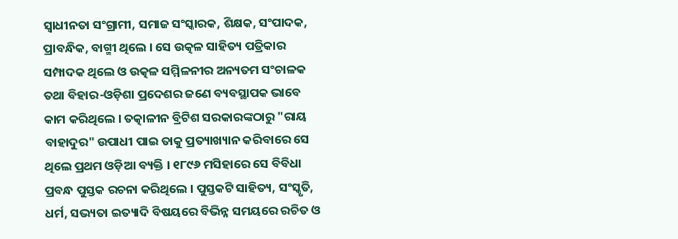ସ୍ୱାଧୀନତା ସଂଗ୍ରାମୀ, ସମାଜ ସଂସ୍କାରକ, ଶିକ୍ଷକ, ସଂପାଦକ, ପ୍ରାବନ୍ଧିକ, ବାଗ୍ମୀ ଥିଲେ । ସେ ଉତ୍କଳ ସାହିତ୍ୟ ପତ୍ରିକାର ସମ୍ପାଦକ ଥିଲେ ଓ ଉତ୍କଳ ସମ୍ମିଳନୀର ଅନ୍ୟତମ ସଂଚାଳକ ତଥା ବିହାର-ଓଡ଼ିଶା ପ୍ରଦେଶର ଜଣେ ବ୍ୟବସ୍ଥାପକ ଭାବେ କାମ କରିଥିଲେ । ତତ୍କାଳୀନ ବ୍ରିଟିଶ ସରକାରଙ୍କଠାରୁ "ରାୟ ବାହାଦୁର" ଉପାଧୀ ପାଇ ତାକୁ ପ୍ରତ୍ୟାଖ୍ୟାନ କରିବାରେ ସେ ଥିଲେ ପ୍ରଥମ ଓଡ଼ିଆ ବ୍ୟକ୍ତି । ୧୮୯୬ ମସିହାରେ ସେ ବିବିଧା ପ୍ରବନ୍ଧ ପୁସ୍ତକ ରଚନା କରିଥିଲେ । ପୁସ୍ତକଟି ସାହିତ୍ୟ, ସଂସ୍କୃତି, ଧର୍ମ, ସଭ୍ୟତା ଇତ୍ୟାଦି ବିଷୟରେ ବିଭିନ୍ନ ସମୟରେ ରଚିତ ଓ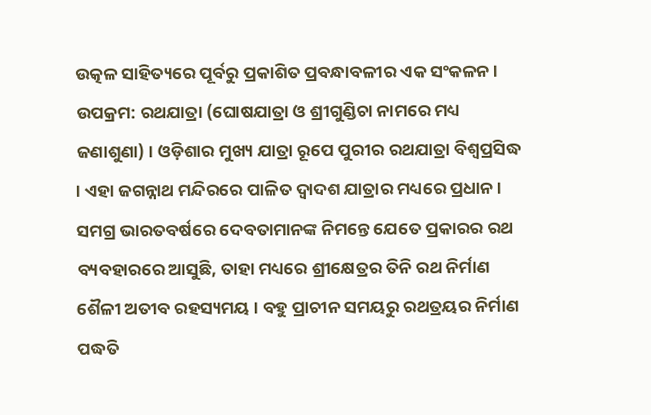ଉତ୍କଳ ସାହିତ୍ୟରେ ପୂର୍ବରୁ ପ୍ରକାଶିତ ପ୍ରବନ୍ଧାବଳୀର ଏକ ସଂକଳନ ।
ଉପକ୍ରମ: ରଥଯାତ୍ରା (ଘୋଷଯାତ୍ରା ଓ ଶ୍ରୀଗୁଣ୍ଡିଚା ନାମରେ ମଧ୍ୟ ଜଣାଶୁଣା) । ଓଡ଼ିଶାର ମୁଖ୍ୟ ଯାତ୍ରା ରୂପେ ପୁରୀର ରଥଯାତ୍ରା ବିଶ୍ୱପ୍ରସିଦ୍ଧ । ଏହା ଜଗନ୍ନାଥ ମନ୍ଦିରରେ ପାଳିତ ଦ୍ୱାଦଶ ଯାତ୍ରାର ମଧ୍ୟରେ ପ୍ରଧାନ । ସମଗ୍ର ଭାରତବର୍ଷରେ ଦେବତାମାନଙ୍କ ନିମନ୍ତେ ଯେତେ ପ୍ରକାରର ରଥ ବ୍ୟବହାରରେ ଆସୁଛି, ତାହା ମଧ୍ୟରେ ଶ୍ରୀକ୍ଷେତ୍ରର ତିନି ରଥ ନିର୍ମାଣ ଶୈଳୀ ଅତୀବ ରହସ୍ୟମୟ । ବହୁ ପ୍ରାଚୀନ ସମୟରୁ ରଥତ୍ରୟର ନିର୍ମାଣ ପଦ୍ଧତି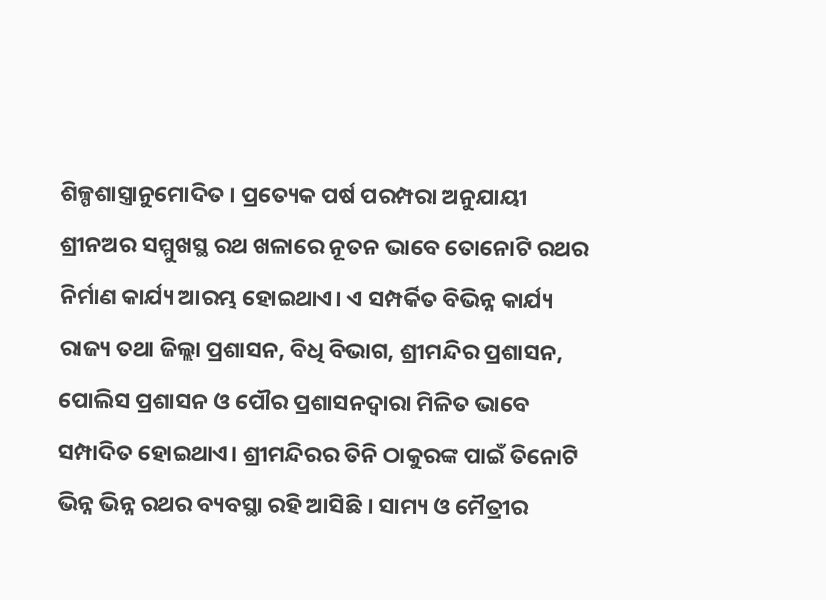ଶିଳ୍ପଶାସ୍ତ୍ରାନୁମୋଦିତ । ପ୍ରତ୍ୟେକ ପର୍ଷ ପରମ୍ପରା ଅନୁଯାୟୀ ଶ୍ରୀନଅର ସମ୍ମୁଖସ୍ଥ ରଥ ଖଳାରେ ନୂତନ ଭାବେ ତୋନୋଟି ରଥର ନିର୍ମାଣ କାର୍ଯ୍ୟ ଆରମ୍ଭ ହୋଇଥାଏ। ଏ ସମ୍ପର୍କିତ ବିଭିନ୍ନ କାର୍ଯ୍ୟ ରାଜ୍ୟ ତଥା ଜିଲ୍ଲା ପ୍ରଶାସନ, ବିଧି ବିଭାଗ, ଶ୍ରୀମନ୍ଦିର ପ୍ରଶାସନ, ପୋଲିସ ପ୍ରଶାସନ ଓ ପୌର ପ୍ରଶାସନଦ୍ୱାରା ମିଳିତ ଭାବେ ସମ୍ପାଦିତ ହୋଇଥାଏ। ଶ୍ରୀମନ୍ଦିରର ତିନି ଠାକୁରଙ୍କ ପାଇଁ ତିନୋଟି ଭିନ୍ନ ଭିନ୍ନ ରଥର ବ୍ୟବସ୍ଥା ରହି ଆସିଛି । ସାମ୍ୟ ଓ ମୈତ୍ରୀର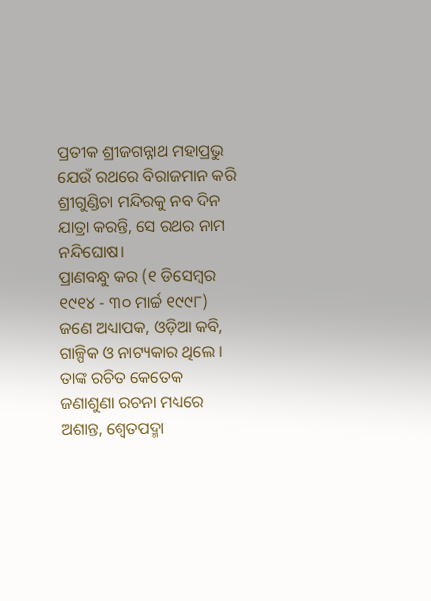ପ୍ରତୀକ ଶ୍ରୀଜଗନ୍ନାଥ ମହାପ୍ରଭୁ ଯେଉଁ ରଥରେ ବିରାଜମାନ କରି ଶ୍ରୀଗୁଣ୍ଡିଚା ମନ୍ଦିରକୁ ନବ ଦିନ ଯାତ୍ରା କରନ୍ତି, ସେ ରଥର ନାମ ନନ୍ଦିଘୋଷ।
ପ୍ରାଣବନ୍ଧୁ କର (୧ ଡିସେମ୍ବର ୧୯୧୪ - ୩୦ ମାର୍ଚ୍ଚ ୧୯୯୮) ଜଣେ ଅଧ୍ୟାପକ, ଓଡ଼ିଆ କବି, ଗାଳ୍ପିକ ଓ ନାଟ୍ୟକାର ଥିଲେ । ତାଙ୍କ ରଚିତ କେତେକ ଜଣାଶୁଣା ରଚନା ମଧ୍ୟରେ ଅଶାନ୍ତ, ଶ୍ୱେତପଦ୍ମା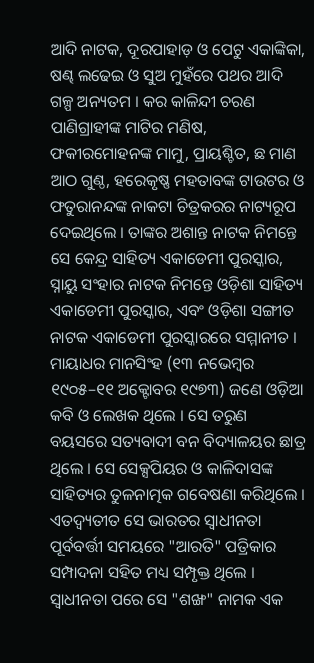ଆଦି ନାଟକ, ଦୂରପାହାଡ଼ ଓ ପେଟୁ ଏକାଙ୍କିକା, ଷଣ୍ଢ ଲଢେଇ ଓ ସୁଅ ମୁହଁରେ ପଥର ଆଦି ଗଳ୍ପ ଅନ୍ୟତମ । କର କାଳିନ୍ଦୀ ଚରଣ ପାଣିଗ୍ରାହୀଙ୍କ ମାଟିର ମଣିଷ, ଫକୀରମୋହନଙ୍କ ମାମୁ, ପ୍ରାୟଶ୍ଚିତ, ଛ ମାଣ ଆଠ ଗୁଣ୍ଠ, ହରେକୃଷ୍ଣ ମହତାବଙ୍କ ଟାଉଟର ଓ ଫତୁରାନନ୍ଦଙ୍କ ନାକଟା ଚିତ୍ରକରର ନାଟ୍ୟରୂପ ଦେଇଥିଲେ । ତାଙ୍କର ଅଶାନ୍ତ ନାଟକ ନିମନ୍ତେ ସେ କେନ୍ଦ୍ର ସାହିତ୍ୟ ଏକାଡେମୀ ପୁରସ୍କାର, ସ୍ନାୟୁ ସଂହାର ନାଟକ ନିମନ୍ତେ ଓଡ଼ିଶା ସାହିତ୍ୟ ଏକାଡେମୀ ପୁରସ୍କାର, ଏବଂ ଓଡ଼ିଶା ସଙ୍ଗୀତ ନାଟକ ଏକାଡେମୀ ପୁରସ୍କାରରେ ସମ୍ମାନୀତ ।
ମାୟାଧର ମାନସିଂହ (୧୩ ନଭେମ୍ବର ୧୯୦୫–୧୧ ଅକ୍ଟୋବର ୧୯୭୩) ଜଣେ ଓଡ଼ିଆ କବି ଓ ଲେଖକ ଥିଲେ । ସେ ତରୁଣ ବୟସରେ ସତ୍ୟବାଦୀ ବନ ବିଦ୍ୟାଳୟର ଛାତ୍ର ଥିଲେ । ସେ ସେକ୍ସପିୟର ଓ କାଳିଦାସଙ୍କ ସାହିତ୍ୟର ତୁଳନାତ୍ମକ ଗବେଷଣା କରିଥିଲେ । ଏତଦ୍ବ୍ୟତୀତ ସେ ଭାରତର ସ୍ୱାଧୀନତା ପୂର୍ବବର୍ତ୍ତୀ ସମୟରେ "ଆରତି" ପତ୍ରିକାର ସମ୍ପାଦନା ସହିତ ମଧ୍ୟ ସମ୍ପୃକ୍ତ ଥିଲେ । ସ୍ୱାଧୀନତା ପରେ ସେ "ଶଙ୍ଖ" ନାମକ ଏକ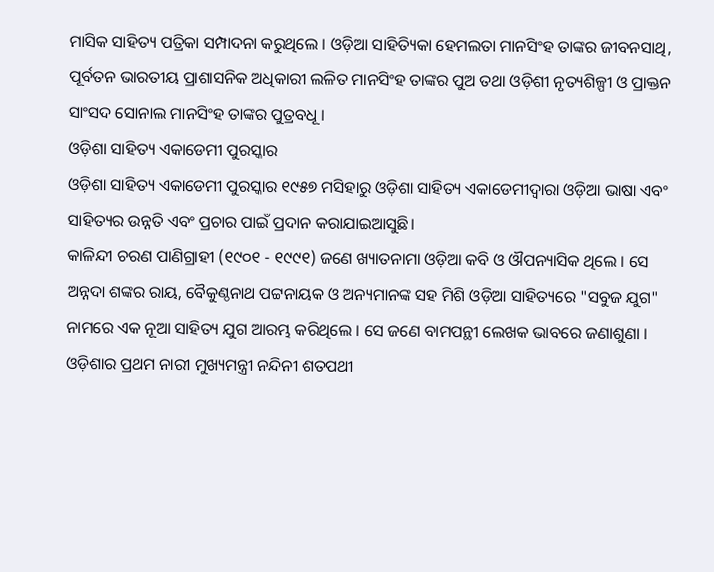ମାସିକ ସାହିତ୍ୟ ପତ୍ରିକା ସମ୍ପାଦନା କରୁଥିଲେ । ଓଡ଼ିଆ ସାହିତ୍ୟିକା ହେମଲତା ମାନସିଂହ ତାଙ୍କର ଜୀବନସାଥି, ପୂର୍ବତନ ଭାରତୀୟ ପ୍ରାଶାସନିକ ଅଧିକାରୀ ଲଳିତ ମାନସିଂହ ତାଙ୍କର ପୁଅ ତଥା ଓଡ଼ିଶୀ ନୃତ୍ୟଶିଳ୍ପୀ ଓ ପ୍ରାକ୍ତନ ସାଂସଦ ସୋନାଲ ମାନସିଂହ ତାଙ୍କର ପୁତ୍ରବଧୂ ।
ଓଡ଼ିଶା ସାହିତ୍ୟ ଏକାଡେମୀ ପୁରସ୍କାର
ଓଡ଼ିଶା ସାହିତ୍ୟ ଏକାଡେମୀ ପୁରସ୍କାର ୧୯୫୭ ମସିହାରୁ ଓଡ଼ିଶା ସାହିତ୍ୟ ଏକାଡେମୀଦ୍ୱାରା ଓଡ଼ିଆ ଭାଷା ଏବଂ ସାହିତ୍ୟର ଉନ୍ନତି ଏବଂ ପ୍ରଚାର ପାଇଁ ପ୍ରଦାନ କରାଯାଇଆସୁଛି।
କାଳିନ୍ଦୀ ଚରଣ ପାଣିଗ୍ରାହୀ (୧୯୦୧ - ୧୯୯୧) ଜଣେ ଖ୍ୟାତନାମା ଓଡ଼ିଆ କବି ଓ ଔପନ୍ୟାସିକ ଥିଲେ । ସେ ଅନ୍ନଦା ଶଙ୍କର ରାୟ, ବୈକୁଣ୍ଠନାଥ ପଟ୍ଟନାୟକ ଓ ଅନ୍ୟମାନଙ୍କ ସହ ମିଶି ଓଡ଼ିଆ ସାହିତ୍ୟରେ "ସବୁଜ ଯୁଗ" ନାମରେ ଏକ ନୂଆ ସାହିତ୍ୟ ଯୁଗ ଆରମ୍ଭ କରିଥିଲେ । ସେ ଜଣେ ବାମପନ୍ଥୀ ଲେଖକ ଭାବରେ ଜଣାଶୁଣା । ଓଡ଼ିଶାର ପ୍ରଥମ ନାରୀ ମୁଖ୍ୟମନ୍ତ୍ରୀ ନନ୍ଦିନୀ ଶତପଥୀ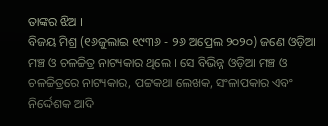ତାଙ୍କର ଝିଅ ।
ବିଜୟ ମିଶ୍ର (୧୬ଜୁଲାଇ ୧୯୩୬ - ୨୬ ଅପ୍ରେଲ ୨୦୨୦) ଜଣେ ଓଡ଼ିଆ ମଞ୍ଚ ଓ ଚଳଚ୍ଚିତ୍ର ନାଟ୍ୟକାର ଥିଲେ । ସେ ବିଭିନ୍ନ ଓଡ଼ିଆ ମଞ୍ଚ ଓ ଚଳଚ୍ଚିତ୍ରରେ ନାଟ୍ୟକାର, ପଟ୍ଟକଥା ଲେଖକ, ସଂଳାପକାର ଏବଂ ନିର୍ଦ୍ଦେଶକ ଆଦି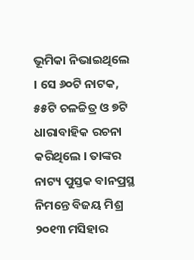ଭୂମିକା ନିଭାଇଥିଲେ । ସେ ୬୦ଟି ନାଟକ, ୫୫ଟି ଚଳଚ୍ଚିତ୍ର ଓ ୭ଟି ଧାରାବାହିକ ରଚନା କରିଥିଲେ । ତାଙ୍କର ନାଟ୍ୟ ପୁସ୍ତକ ବାନପ୍ରସ୍ଥ ନିମନ୍ତେ ବିଜୟ ମିଶ୍ର ୨୦୧୩ ମସିହାର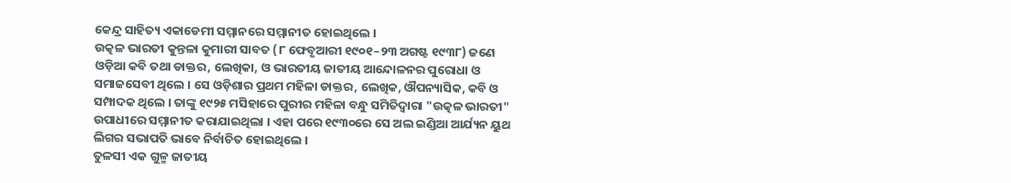କେନ୍ଦ୍ର ସାହିତ୍ୟ ଏକାଡେମୀ ସମ୍ମାନରେ ସମ୍ମାନୀତ ହୋଇଥିଲେ ।
ଉତ୍କଳ ଭାରତୀ କୁନ୍ତଳା କୁମାରୀ ସାବତ (୮ ଫେବୃଆରୀ ୧୯୦୧–୨୩ ଅଗଷ୍ଟ ୧୯୩୮) ଜଣେ ଓଡ଼ିଆ କବି ତଥା ଡାକ୍ତର, ଲେଖିକା, ଓ ଭାରତୀୟ ଜାତୀୟ ଆନ୍ଦୋଳନର ପୁରୋଧା ଓ ସମାଜସେବୀ ଥିଲେ । ସେ ଓଡ଼ିଶାର ପ୍ରଥମ ମହିଳା ଡାକ୍ତର, ଲେଖିକ, ଔପନ୍ୟାସିକ, କବି ଓ ସମ୍ପାଦକ ଥିଲେ । ତାଙ୍କୁ ୧୯୨୫ ମସିହାରେ ପୁରୀର ମହିଳା ବନ୍ଧୁ ସମିତିଦ୍ୱାରା "ଉତ୍କଳ ଭାରତୀ" ଉପାଧୀରେ ସମ୍ମାନୀତ କରାଯାଇଥିଲା । ଏହା ପରେ ୧୯୩୦ରେ ସେ ଅଲ ଇଣ୍ଡିଆ ଆର୍ଯ୍ୟନ ୟୁଥ ଲିଗର ସଭାପତି ଭାବେ ନିର୍ବାଚିତ ହୋଇଥିଲେ ।
ତୁଳସୀ ଏକ ଗୁଳ୍ମ ଜାତୀୟ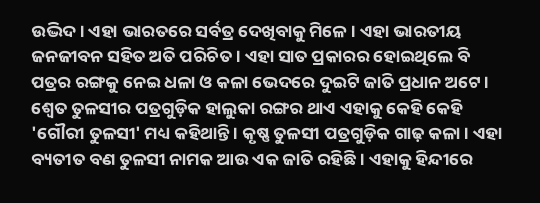ଉଦ୍ଭିଦ। ଏହା ଭାରତରେ ସର୍ବତ୍ର ଦେଖିବାକୁ ମିଳେ । ଏହା ଭାରତୀୟ ଜନଜୀବନ ସହିତ ଅତି ପରିଚିତ । ଏହା ସାତ ପ୍ରକାରର ହୋଇଥିଲେ ବି ପତ୍ରର ରଙ୍ଗକୁ ନେଇ ଧଳା ଓ କଳା ଭେଦରେ ଦୁଇଟି ଜାତି ପ୍ରଧାନ ଅଟେ । ଶ୍ୱେତ ତୁଳସୀର ପତ୍ରଗୁଡ଼ିକ ହାଲୁକା ରଙ୍ଗର ଥାଏ ଏହାକୁ କେହି କେହି 'ଗୌରୀ ତୁଳସୀ' ମଧ୍ୟ କହିଥାନ୍ତି । କୃଷ୍ଣ ତୁଳସୀ ପତ୍ରଗୁଡ଼ିକ ଗାଢ଼ କଳା । ଏହା ବ୍ୟତୀତ ବଣ ତୁଳସୀ ନାମକ ଆଉ ଏକ ଜାତି ରହିଛି । ଏହାକୁ ହିନ୍ଦୀରେ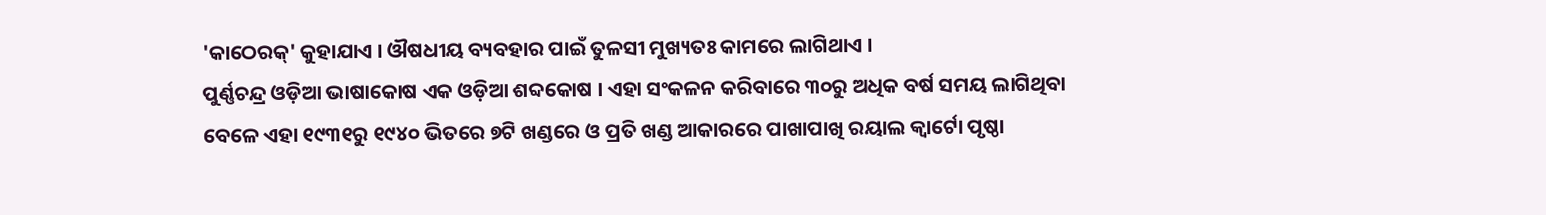'କାଠେରକ୍' କୁହାଯାଏ । ଔଷଧୀୟ ବ୍ୟବହାର ପାଇଁ ତୁଳସୀ ମୁଖ୍ୟତଃ କାମରେ ଲାଗିଥାଏ ।
ପୁର୍ଣ୍ଣଚନ୍ଦ୍ର ଓଡ଼ିଆ ଭାଷାକୋଷ ଏକ ଓଡ଼ିଆ ଶବ୍ଦକୋଷ । ଏହା ସଂକଳନ କରିବାରେ ୩୦ରୁ ଅଧିକ ବର୍ଷ ସମୟ ଲାଗିଥିବା ବେଳେ ଏହା ୧୯୩୧ରୁ ୧୯୪୦ ଭିତରେ ୭ଟି ଖଣ୍ଡରେ ଓ ପ୍ରତି ଖଣ୍ଡ ଆକାରରେ ପାଖାପାଖି ରୟାଲ କ୍ୱାର୍ଟୋ ପୃଷ୍ଠା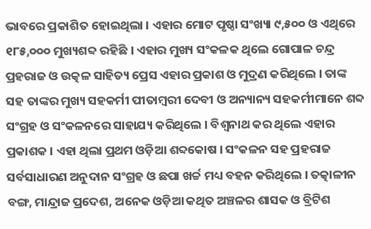ଭାବରେ ପ୍ରକାଶିତ ହୋଇଥିଲା । ଏହାର ମୋଟ ପୃଷ୍ଠା ସଂଖ୍ୟା ୯,୫୦୦ ଓ ଏଥିରେ ୧୮୫,୦୦୦ ମୁଖ୍ୟଶବ୍ଦ ରହିଛି । ଏହାର ମୁଖ୍ୟ ସଂକଳକ ଥିଲେ ଗୋପାଳ ଚନ୍ଦ୍ର ପ୍ରହରାଜ ଓ ଉତ୍କଳ ସାହିତ୍ୟ ପ୍ରେସ ଏହାର ପ୍ରକାଶ ଓ ମୁଦ୍ରଣ କରିଥିଲେ । ତାଙ୍କ ସହ ତାଙ୍କର ମୁଖ୍ୟ ସହକର୍ମୀ ପୀତାମ୍ବରୀ ଦେବୀ ଓ ଅନ୍ୟାନ୍ୟ ସହକର୍ମୀମାନେ ଶବ୍ଦ ସଂଗ୍ରହ ଓ ସଂକଳନରେ ସାହାଯ୍ୟ କରିଥିଲେ । ବିଶ୍ୱନାଥ କର ଥିଲେ ଏହାର ପ୍ରକାଶକ । ଏହା ଥିଲା ପ୍ରଥମ ଓଡ଼ିଆ ଶବ୍ଦକୋଷ । ସଂକଳନ ସହ ପ୍ରହରାଜ ସର୍ବସାଧାରଣ ଅନୁଦାନ ସଂଗ୍ରହ ଓ ଛପା ଖର୍ଚ୍ଚ ମଧ୍ୟ ବହନ କରିଥିଲେ । ତତ୍କାଳୀନ ବଙ୍ଗ, ମାନ୍ଦ୍ରାଜ ପ୍ରଦେଶ, ଅନେକ ଓଡ଼ିଆ କଥିତ ଅଞ୍ଚଳର ଶାସକ ଓ ବ୍ରିଟିଶ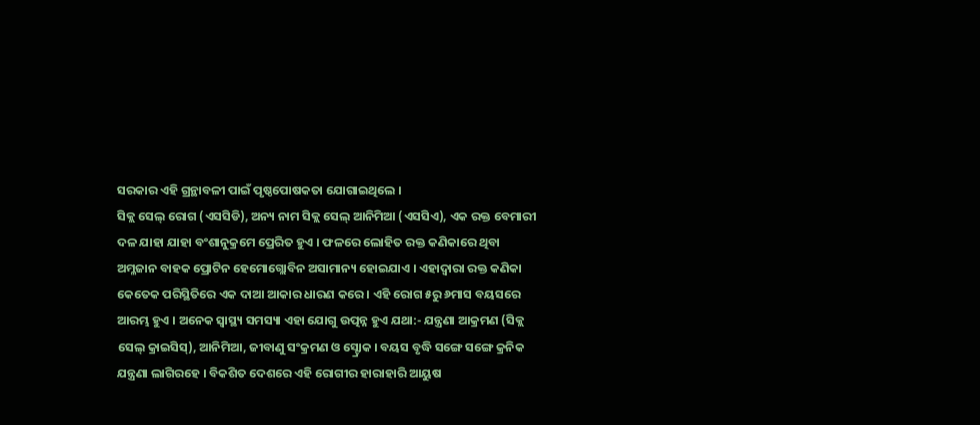ସରକାର ଏହି ଗ୍ରନ୍ଥାବଳୀ ପାଇଁ ପୃଷ୍ଠପୋଷକତା ଯୋଗାଇଥିଲେ ।
ସିକ୍ଲ ସେଲ୍ ରୋଗ (ଏସସିଡି), ଅନ୍ୟ ନାମ ସିକ୍ଲ ସେଲ୍ ଆନିମିଆ (ଏସସିଏ), ଏକ ରକ୍ତ ବେମାରୀ ଦଳ ଯାହା ଯାହା ବଂଶାନୁକ୍ରମେ ପ୍ରେରିତ ହୁଏ । ଫଳରେ ଲୋହିତ ରକ୍ତ କଣିକାରେ ଥିବା ଅମ୍ଳଜାନ ବାହକ ପ୍ରୋଟିନ ହେମୋଗ୍ଲୋବିନ ଅସାମାନ୍ୟ ହୋଇଯାଏ । ଏହାଦ୍ୱାରା ରକ୍ତ କଣିକା କେତେକ ପରିସ୍ଥିତିରେ ଏକ ଦାଆ ଆକାର ଧାରଣ କରେ । ଏହି ରୋଗ ୫ରୁ ୬ମାସ ବୟସରେ ଆରମ୍ଭ ହୁଏ । ଅନେକ ସ୍ୱାସ୍ଥ୍ୟ ସମସ୍ୟା ଏହା ଯୋଗୁ ଉତ୍ପନ୍ନ ହୁଏ ଯଥା:- ଯନ୍ତ୍ରଣା ଆକ୍ରମଣ (ସିକ୍ଲ ସେଲ୍ କ୍ରାଇସିସ୍), ଆନିମିଆ, ଜୀବାଣୁ ସଂକ୍ରମଣ ଓ ସ୍ଟ୍ରୋକ । ବୟସ ବୃଦ୍ଧି ସଙ୍ଗେ ସଙ୍ଗେ କ୍ରନିକ ଯନ୍ତ୍ରଣା ଲାଗିରହେ । ବିକଶିତ ଦେଶରେ ଏହି ରୋଗୀର ହାରାହାରି ଆୟୁଷ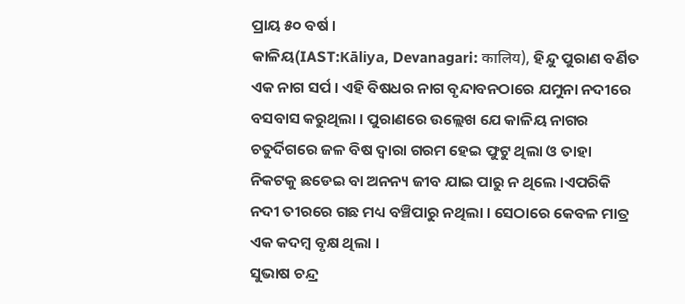ପ୍ରାୟ ୫୦ ବର୍ଷ ।
କାଳିୟ(IAST:Kāliya, Devanagari: कालिय), ହିନ୍ଦୁ ପୁରାଣ ବର୍ଣିତ ଏକ ନାଗ ସର୍ପ । ଏହି ବିଷଧର ନାଗ ବୃନ୍ଦାବନଠାରେ ଯମୁନା ନଦୀରେ ବସବାସ କରୁଥିଲା । ପୁରାଣରେ ଉଲ୍ଲେଖ ଯେ କାଳିୟ ନାଗର ଚତୁର୍ଦିଗରେ ଜଳ ବିଷ ଦ୍ୱାରା ଗରମ ହେଇ ଫୁଟୁ ଥିଲା ଓ ତାହା ନିକଟକୁ ଛଡେଇ ବା ଅନନ୍ୟ ଜୀବ ଯାଇ ପାରୁ ନ ଥିଲେ ।ଏପରିକି ନଦୀ ତୀରରେ ଗଛ ମଧ୍ୟ ବଞ୍ଚିପାରୁ ନଥିଲା । ସେଠାରେ କେବଳ ମାତ୍ର ଏକ କଦମ୍ବ ବୃକ୍ଷ ଥିଲା ।
ସୁଭାଷ ଚନ୍ଦ୍ର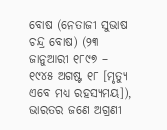ବୋଷ (ନେତାଜୀ ସୁଭାଷ ଚନ୍ଦ୍ର ବୋଷ) (୨୩ ଜାନୁଆରୀ ୧୮୯୭ – ୧୯୪୫ ଅଗଷ୍ଟ ୧୮ [ମୃତ୍ୟୁ ଏବେ ମଧ୍ୟ ରହସ୍ୟମୟ]), ଭାରତର ଜଣେ ଅଗ୍ରଣୀ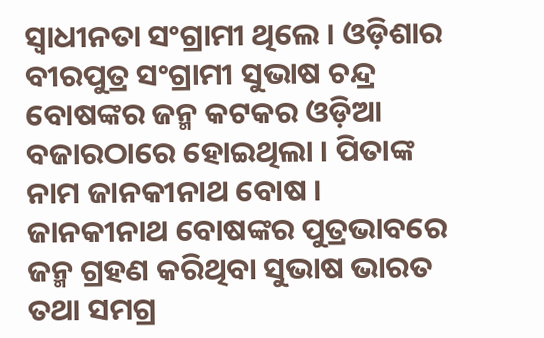ସ୍ୱାଧୀନତା ସଂଗ୍ରାମୀ ଥିଲେ । ଓଡ଼ିଶାର ବୀରପୁତ୍ର ସଂଗ୍ରାମୀ ସୁଭାଷ ଚନ୍ଦ୍ର ବୋଷଙ୍କର ଜନ୍ମ କଟକର ଓଡ଼ିଆ ବଜାରଠାରେ ହୋଇଥିଲା । ପିତାଙ୍କ ନାମ ଜାନକୀନାଥ ବୋଷ । ଜାନକୀନାଥ ବୋଷଙ୍କର ପୁତ୍ରଭାବରେ ଜନ୍ମ ଗ୍ରହଣ କରିଥିବା ସୁଭାଷ ଭାରତ ତଥା ସମଗ୍ର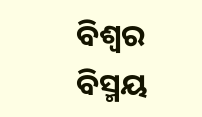ବିଶ୍ୱର ବିସ୍ମୟ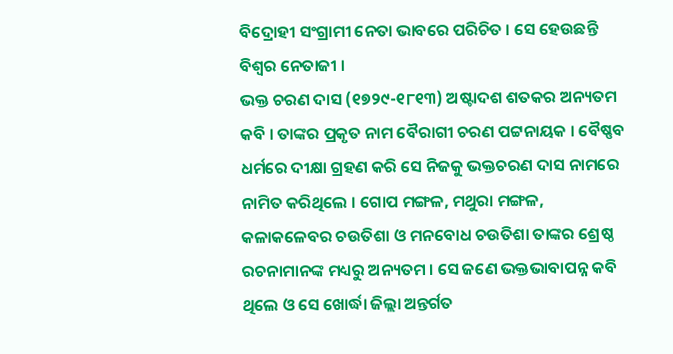ବିଦ୍ରୋହୀ ସଂଗ୍ରାମୀ ନେତା ଭାବରେ ପରିଚିତ । ସେ ହେଉଛନ୍ତି ବିଶ୍ୱର ନେତାଜୀ ।
ଭକ୍ତ ଚରଣ ଦାସ (୧୭୨୯-୧୮୧୩) ଅଷ୍ଟାଦଶ ଶତକର ଅନ୍ୟତମ କବି । ତାଙ୍କର ପ୍ରକୃତ ନାମ ବୈରାଗୀ ଚରଣ ପଟ୍ଟନାୟକ । ବୈଷ୍ଣବ ଧର୍ମରେ ଦୀକ୍ଷା ଗ୍ରହଣ କରି ସେ ନିଜକୁ ଭକ୍ତଚରଣ ଦାସ ନାମରେ ନାମିତ କରିଥିଲେ । ଗୋପ ମଙ୍ଗଳ, ମଥୁରା ମଙ୍ଗଳ, କଳାକଳେବର ଚଉତିଶା ଓ ମନବୋଧ ଚଉତିଶା ତାଙ୍କର ଶ୍ରେଷ୍ଠ ରଚନାମାନଙ୍କ ମଧ୍ୟରୁ ଅନ୍ୟତମ । ସେ ଜଣେ ଭକ୍ତଭାବାପନ୍ନ କବି ଥିଲେ ଓ ସେ ଖୋର୍ଦ୍ଧା ଜିଲ୍ଲା ଅନ୍ତର୍ଗତ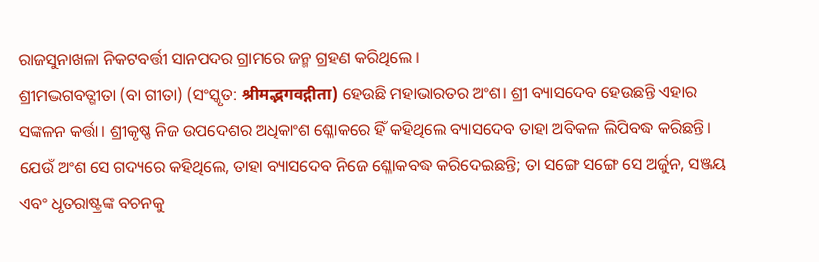ରାଜସୁନାଖଳା ନିକଟବର୍ତ୍ତୀ ସାନପଦର ଗ୍ରାମରେ ଜନ୍ମ ଗ୍ରହଣ କରିଥିଲେ ।
ଶ୍ରୀମଦ୍ଭଗବତ୍ଗୀତା (ବା ଗୀତା) (ସଂସ୍କୃତ: श्रीमद्भगवद्गीता) ହେଉଛି ମହାଭାରତର ଅଂଶ। ଶ୍ରୀ ବ୍ୟାସଦେବ ହେଉଛନ୍ତି ଏହାର ସଙ୍କଳନ କର୍ତ୍ତା। ଶ୍ରୀକୃଷ୍ଣ ନିଜ ଉପଦେଶର ଅଧିକାଂଶ ଶ୍ଳୋକରେ ହିଁ କହିଥିଲେ ବ୍ୟାସଦେବ ତାହା ଅବିକଳ ଲିପିବଦ୍ଧ କରିଛନ୍ତି। ଯେଉଁ ଅଂଶ ସେ ଗଦ୍ୟରେ କହିଥିଲେ, ତାହା ବ୍ୟାସଦେବ ନିଜେ ଶ୍ଳୋକବଦ୍ଧ କରିଦେଇଛନ୍ତି; ତା ସଙ୍ଗେ ସଙ୍ଗେ ସେ ଅର୍ଜୁନ, ସଞ୍ଜୟ ଏବଂ ଧୃତରାଷ୍ଟ୍ରଙ୍କ ବଚନକୁ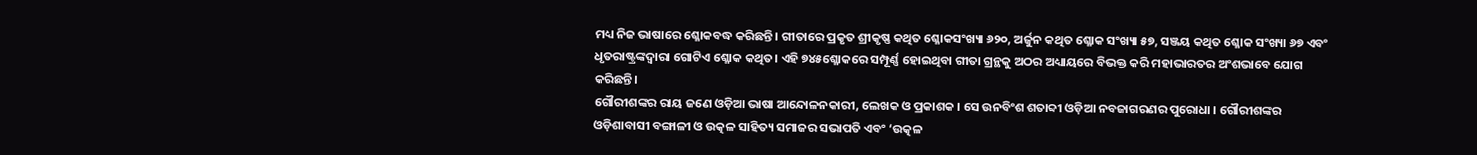ମଧ୍ୟ ନିଜ ଭାଷାରେ ଶ୍ଳୋକବଦ୍ଧ କରିଛନ୍ତି। ଗୀତାରେ ପ୍ରକୃତ ଶ୍ରୀକୃଷ୍ଣ କଥିତ ଶ୍ଳୋକସଂଖ୍ୟା ୬୨୦, ଅର୍ଜୁନ କଥିତ ଶ୍ଳୋକ ସଂଖ୍ୟା ୫୭, ସଞ୍ଜୟ କଥିତ ଶ୍ଳୋକ ସଂଖ୍ୟା ୬୭ ଏବଂ ଧୃତରାଷ୍ଟ୍ରଙ୍କଦ୍ୱାରା ଗୋଟିଏ ଶ୍ଳୋକ କଥିତ। ଏହି ୭୪୫ଶ୍ଳୋକରେ ସମ୍ପୂର୍ଣ୍ଣ ହୋଇଥିବା ଗୀତା ଗ୍ରନ୍ଥକୁ ଅଠର ଅଧ୍ୟାୟରେ ବିଭକ୍ତ କରି ମହାଭାରତର ଅଂଶଭାବେ ଯୋଗ କରିଛନ୍ତି।
ଗୌରୀଶଙ୍କର ରାୟ ଜଣେ ଓଡ଼ିଆ ଭାଷା ଆନ୍ଦୋଳନକାରୀ, ଲେଖକ ଓ ପ୍ରକାଶକ । ସେ ଉନବିଂଶ ଶତାବ୍ଦୀ ଓଡ଼ିଆ ନବଜାଗରଣର ପୁରୋଧା । ଗୌରୀଶଙ୍କର ଓଡ଼ିଶାବାସୀ ବଙ୍ଗାଳୀ ଓ ଉତ୍କଳ ସାହିତ୍ୟ ସମାଜର ସଭାପତି ଏବଂ ‘ଉତ୍କଳ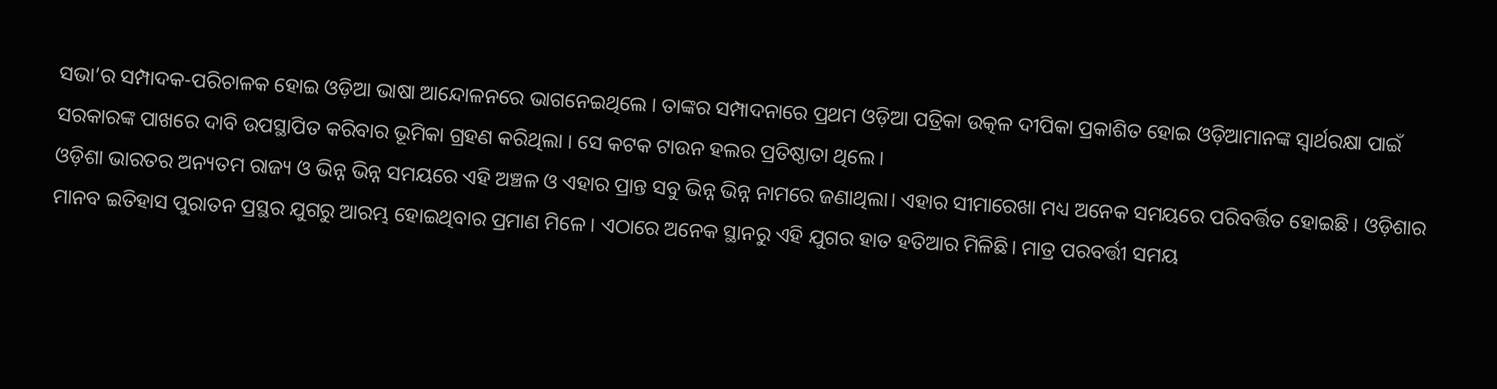ସଭା’ର ସମ୍ପାଦକ-ପରିଚାଳକ ହୋଇ ଓଡ଼ିଆ ଭାଷା ଆନ୍ଦୋଳନରେ ଭାଗନେଇଥିଲେ । ତାଙ୍କର ସମ୍ପାଦନାରେ ପ୍ରଥମ ଓଡ଼ିଆ ପତ୍ରିକା ଉତ୍କଳ ଦୀପିକା ପ୍ରକାଶିତ ହୋଇ ଓଡ଼ିଆମାନଙ୍କ ସ୍ୱାର୍ଥରକ୍ଷା ପାଇଁ ସରକାରଙ୍କ ପାଖରେ ଦାବି ଉପସ୍ଥାପିତ କରିବାର ଭୂମିକା ଗ୍ରହଣ କରିଥିଲା । ସେ କଟକ ଟାଉନ ହଲର ପ୍ରତିଷ୍ଠାତା ଥିଲେ ।
ଓଡ଼ିଶା ଭାରତର ଅନ୍ୟତମ ରାଜ୍ୟ ଓ ଭିନ୍ନ ଭିନ୍ନ ସମୟରେ ଏହି ଅଞ୍ଚଳ ଓ ଏହାର ପ୍ରାନ୍ତ ସବୁ ଭିନ୍ନ ଭିନ୍ନ ନାମରେ ଜଣାଥିଲା। ଏହାର ସୀମାରେଖା ମଧ୍ୟ ଅନେକ ସମୟରେ ପରିବର୍ତ୍ତିତ ହୋଇଛି । ଓଡ଼ିଶାର ମାନବ ଇତିହାସ ପୁରାତନ ପ୍ରସ୍ଥର ଯୁଗରୁ ଆରମ୍ଭ ହୋଇଥିବାର ପ୍ରମାଣ ମିଳେ । ଏଠାରେ ଅନେକ ସ୍ଥାନରୁ ଏହି ଯୁଗର ହାତ ହତିଆର ମିଳିଛି। ମାତ୍ର ପରବର୍ତ୍ତୀ ସମୟ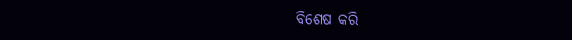ବିଶେଷ କରି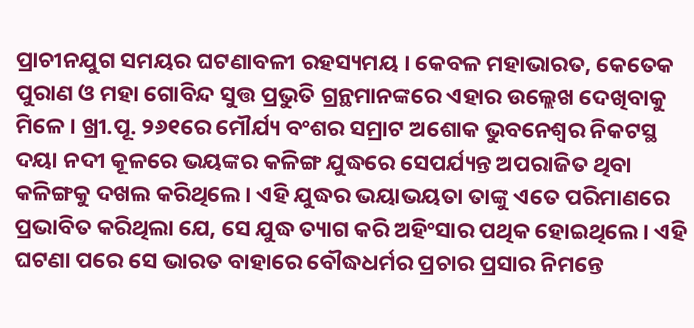ପ୍ରାଚୀନଯୁଗ ସମୟର ଘଟଣାବଳୀ ରହସ୍ୟମୟ । କେବଳ ମହାଭାରତ, କେତେକ ପୁରାଣ ଓ ମହା ଗୋବିନ୍ଦ ସୁତ୍ତ ପ୍ରଭୁତି ଗ୍ରନ୍ଥମାନଙ୍କରେ ଏହାର ଉଲ୍ଲେଖ ଦେଖିବାକୁ ମିଳେ । ଖ୍ରୀ.ପୂ. ୨୬୧ରେ ମୌର୍ଯ୍ୟ ବଂଶର ସମ୍ରାଟ ଅଶୋକ ଭୁବନେଶ୍ୱର ନିକଟସ୍ଥ ଦୟା ନଦୀ କୂଳରେ ଭୟଙ୍କର କଳିଙ୍ଗ ଯୁଦ୍ଧରେ ସେପର୍ଯ୍ୟନ୍ତ ଅପରାଜିତ ଥିବା କଳିଙ୍ଗକୁ ଦଖଲ କରିଥିଲେ । ଏହି ଯୁଦ୍ଧର ଭୟାଭୟତା ତାଙ୍କୁ ଏତେ ପରିମାଣରେ ପ୍ରଭାବିତ କରିଥିଲା ଯେ, ସେ ଯୁଦ୍ଧ ତ୍ୟାଗ କରି ଅହିଂସାର ପଥିକ ହୋଇଥିଲେ । ଏହି ଘଟଣା ପରେ ସେ ଭାରତ ବାହାରେ ବୌଦ୍ଧଧର୍ମର ପ୍ରଚାର ପ୍ରସାର ନିମନ୍ତେ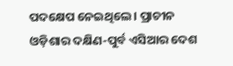ପଦକ୍ଷେପ ନେଇଥିଲେ । ପ୍ରାଚୀନ ଓଡ଼ିଶାର ଦକ୍ଷିଣ-ପୁର୍ବ ଏସିଆର ଦେଶ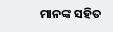ମାନଙ୍କ ସହିତ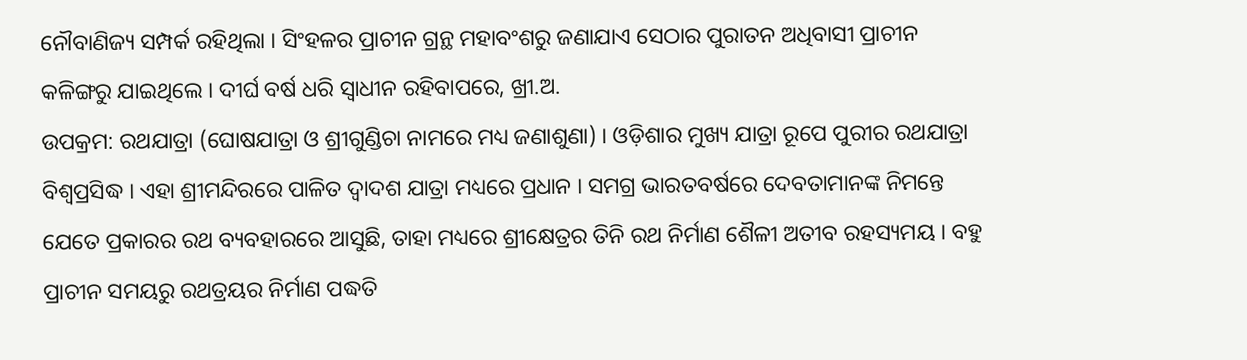ନୌବାଣିଜ୍ୟ ସମ୍ପର୍କ ରହିଥିଲା । ସିଂହଳର ପ୍ରାଚୀନ ଗ୍ରନ୍ଥ ମହାବଂଶରୁ ଜଣାଯାଏ ସେଠାର ପୁରାତନ ଅଧିବାସୀ ପ୍ରାଚୀନ କଳିଙ୍ଗରୁ ଯାଇଥିଲେ । ଦୀର୍ଘ ବର୍ଷ ଧରି ସ୍ୱାଧୀନ ରହିବାପରେ, ଖ୍ରୀ.ଅ.
ଉପକ୍ରମ: ରଥଯାତ୍ରା (ଘୋଷଯାତ୍ରା ଓ ଶ୍ରୀଗୁଣ୍ଡିଚା ନାମରେ ମଧ୍ୟ ଜଣାଶୁଣା) । ଓଡ଼ିଶାର ମୁଖ୍ୟ ଯାତ୍ରା ରୂପେ ପୁରୀର ରଥଯାତ୍ରା ବିଶ୍ୱପ୍ରସିଦ୍ଧ । ଏହା ଶ୍ରୀମନ୍ଦିରରେ ପାଳିତ ଦ୍ୱାଦଶ ଯାତ୍ରା ମଧ୍ୟରେ ପ୍ରଧାନ । ସମଗ୍ର ଭାରତବର୍ଷରେ ଦେବତାମାନଙ୍କ ନିମନ୍ତେ ଯେତେ ପ୍ରକାରର ରଥ ବ୍ୟବହାରରେ ଆସୁଛି, ତାହା ମଧ୍ୟରେ ଶ୍ରୀକ୍ଷେତ୍ରର ତିନି ରଥ ନିର୍ମାଣ ଶୈଳୀ ଅତୀବ ରହସ୍ୟମୟ । ବହୁ ପ୍ରାଚୀନ ସମୟରୁ ରଥତ୍ରୟର ନିର୍ମାଣ ପଦ୍ଧତି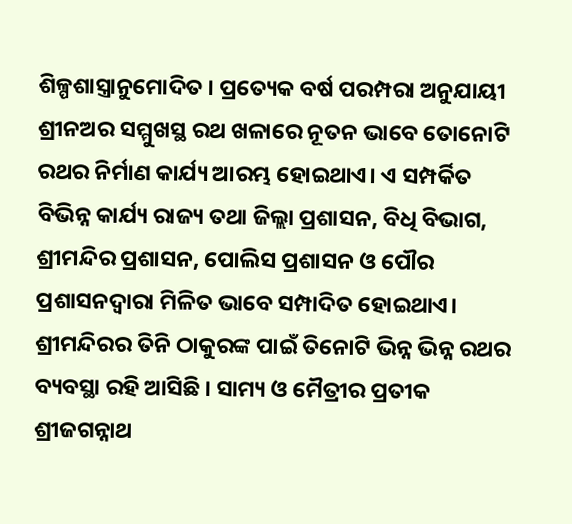ଶିଳ୍ପଶାସ୍ତ୍ରାନୁମୋଦିତ । ପ୍ରତ୍ୟେକ ବର୍ଷ ପରମ୍ପରା ଅନୁଯାୟୀ ଶ୍ରୀନଅର ସମ୍ମୁଖସ୍ଥ ରଥ ଖଳାରେ ନୂତନ ଭାବେ ତୋନୋଟି ରଥର ନିର୍ମାଣ କାର୍ଯ୍ୟ ଆରମ୍ଭ ହୋଇଥାଏ। ଏ ସମ୍ପର୍କିତ ବିଭିନ୍ନ କାର୍ଯ୍ୟ ରାଜ୍ୟ ତଥା ଜିଲ୍ଲା ପ୍ରଶାସନ, ବିଧି ବିଭାଗ, ଶ୍ରୀମନ୍ଦିର ପ୍ରଶାସନ, ପୋଲିସ ପ୍ରଶାସନ ଓ ପୌର ପ୍ରଶାସନଦ୍ୱାରା ମିଳିତ ଭାବେ ସମ୍ପାଦିତ ହୋଇଥାଏ। ଶ୍ରୀମନ୍ଦିରର ତିନି ଠାକୁରଙ୍କ ପାଇଁ ତିନୋଟି ଭିନ୍ନ ଭିନ୍ନ ରଥର ବ୍ୟବସ୍ଥା ରହି ଆସିଛି । ସାମ୍ୟ ଓ ମୈତ୍ରୀର ପ୍ରତୀକ ଶ୍ରୀଜଗନ୍ନାଥ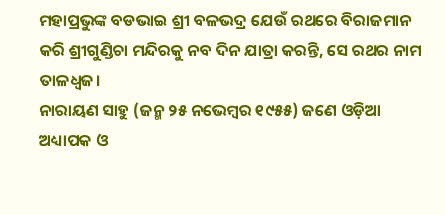ମହାପ୍ରଭୁଙ୍କ ବଡଭାଇ ଶ୍ରୀ ବଳଭଦ୍ର ଯେଉଁ ରଥରେ ବିରାଜମାନ କରି ଶ୍ରୀଗୁଣ୍ଡିଚା ମନ୍ଦିରକୁ ନବ ଦିନ ଯାତ୍ରା କରନ୍ତି, ସେ ରଥର ନାମ ତାଳଧ୍ୱଜ।
ନାରାୟଣ ସାହୁ (ଜନ୍ମ ୨୫ ନଭେମ୍ବର ୧୯୫୫) ଜଣେ ଓଡ଼ିଆ ଅଧ୍ୟାପକ ଓ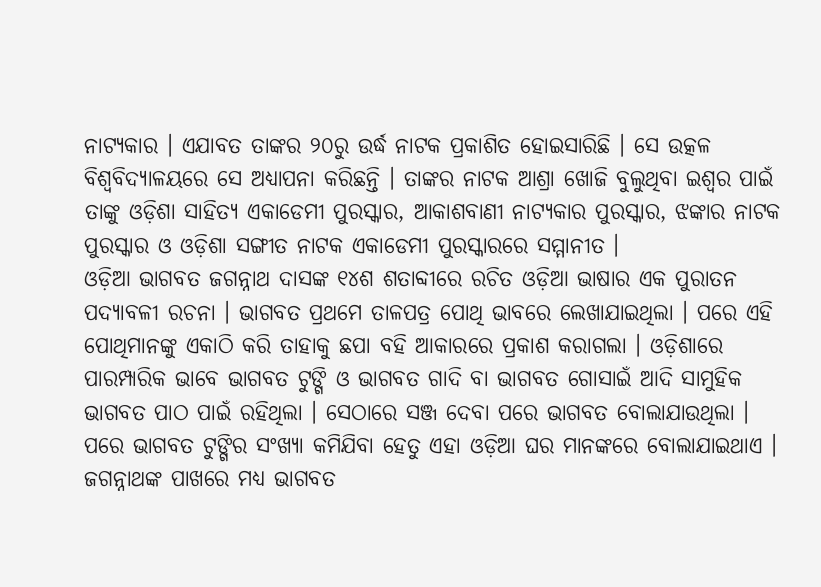ନାଟ୍ୟକାର । ଏଯାବତ ତାଙ୍କର ୨୦ରୁ ଉର୍ଦ୍ଧ ନାଟକ ପ୍ରକାଶିତ ହୋଇସାରିଛି । ସେ ଉତ୍କଳ ବିଶ୍ୱବିଦ୍ୟାଳୟରେ ସେ ଅଧ୍ୟାପନା କରିଛନ୍ତି । ତାଙ୍କର ନାଟକ ଆଶ୍ରା ଖୋଜି ବୁଲୁଥିବା ଇଶ୍ୱର ପାଇଁ ତାଙ୍କୁ ଓଡ଼ିଶା ସାହିତ୍ୟ ଏକାଡେମୀ ପୁରସ୍କାର, ଆକାଶବାଣୀ ନାଟ୍ୟକାର ପୁରସ୍କାର, ଝଙ୍କାର ନାଟକ ପୁରସ୍କାର ଓ ଓଡ଼ିଶା ସଙ୍ଗୀତ ନାଟକ ଏକାଡେମୀ ପୁରସ୍କାରରେ ସମ୍ମାନୀତ ।
ଓଡ଼ିଆ ଭାଗବତ ଜଗନ୍ନାଥ ଦାସଙ୍କ ୧୪ଶ ଶତାବ୍ଦୀରେ ରଚିତ ଓଡ଼ିଆ ଭାଷାର ଏକ ପୁରାତନ ପଦ୍ୟାବଳୀ ରଚନା । ଭାଗବତ ପ୍ରଥମେ ତାଳପତ୍ର ପୋଥି ଭାବରେ ଲେଖାଯାଇଥିଲା । ପରେ ଏହି ପୋଥିମାନଙ୍କୁ ଏକାଠି କରି ତାହାକୁ ଛପା ବହି ଆକାରରେ ପ୍ରକାଶ କରାଗଲା । ଓଡ଼ିଶାରେ ପାରମ୍ପାରିକ ଭାବେ ଭାଗବତ ଟୁଙ୍ଗି ଓ ଭାଗବତ ଗାଦି ବା ଭାଗବତ ଗୋସାଇଁ ଆଦି ସାମୁହିକ ଭାଗବତ ପାଠ ପାଇଁ ରହିଥିଲା । ସେଠାରେ ସଞ୍ଜ ଦେବା ପରେ ଭାଗବତ ବୋଲାଯାଉଥିଲା । ପରେ ଭାଗବତ ଟୁଙ୍ଗିର ସଂଖ୍ୟା କମିଯିବା ହେତୁ ଏହା ଓଡ଼ିଆ ଘର ମାନଙ୍କରେ ବୋଲାଯାଇଥାଏ । ଜଗନ୍ନାଥଙ୍କ ପାଖରେ ମଧ୍ୟ ଭାଗବତ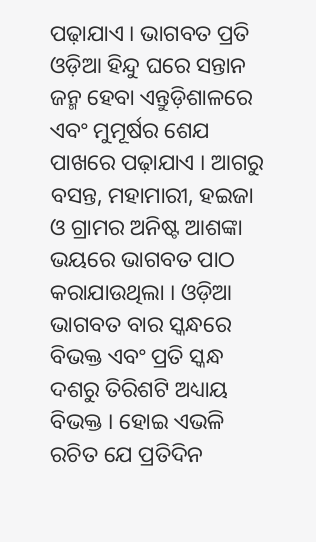ପଢ଼ାଯାଏ । ଭାଗବତ ପ୍ରତି ଓଡ଼ିଆ ହିନ୍ଦୁ ଘରେ ସନ୍ତାନ ଜନ୍ମ ହେବା ଏନ୍ତୁଡ଼ିଶାଳରେ ଏବଂ ମୁମୂର୍ଷର ଶେଯ ପାଖରେ ପଢ଼ାଯାଏ । ଆଗରୁ ବସନ୍ତ, ମହାମାରୀ, ହଇଜା ଓ ଗ୍ରାମର ଅନିଷ୍ଟ ଆଶଙ୍କା ଭୟରେ ଭାଗବତ ପାଠ କରାଯାଉଥିଲା । ଓଡ଼ିଆ ଭାଗବତ ବାର ସ୍କନ୍ଧରେ ବିଭକ୍ତ ଏବଂ ପ୍ରତି ସ୍କନ୍ଧ ଦଶରୁ ତିରିଶଟି ଅଧ୍ୟାୟ ବିଭକ୍ତ । ହୋଇ ଏଭଳି ରଚିତ ଯେ ପ୍ରତିଦିନ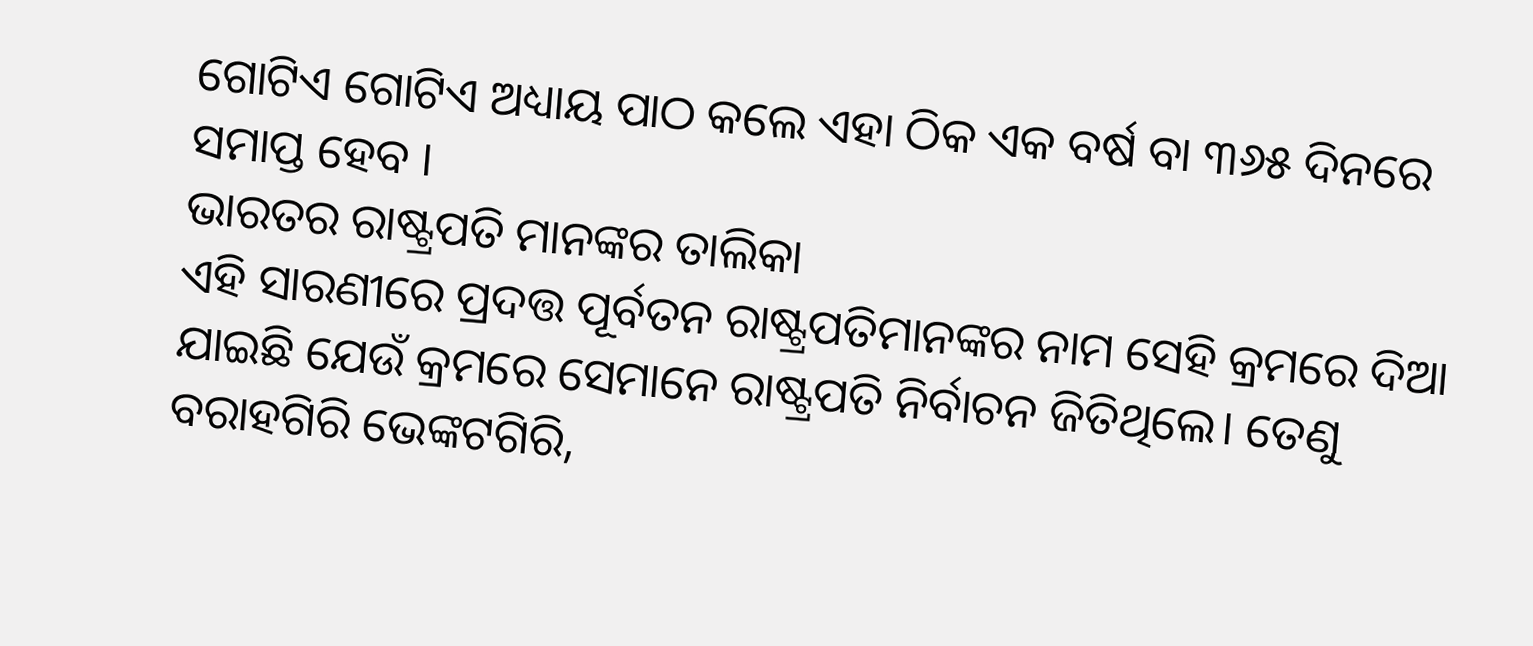ଗୋଟିଏ ଗୋଟିଏ ଅଧ୍ୟାୟ ପାଠ କଲେ ଏହା ଠିକ ଏକ ବର୍ଷ ବା ୩୬୫ ଦିନରେ ସମାପ୍ତ ହେବ ।
ଭାରତର ରାଷ୍ଟ୍ରପତି ମାନଙ୍କର ତାଲିକା
ଏହି ସାରଣୀରେ ପ୍ରଦତ୍ତ ପୂର୍ବତନ ରାଷ୍ଟ୍ରପତିମାନଙ୍କର ନାମ ସେହି କ୍ରମରେ ଦିଆ ଯାଇଛି ଯେଉଁ କ୍ରମରେ ସେମାନେ ରାଷ୍ଟ୍ରପତି ନିର୍ବାଚନ ଜିତିଥିଲେ। ତେଣୁ ବରାହଗିରି ଭେଙ୍କଟଗିରି,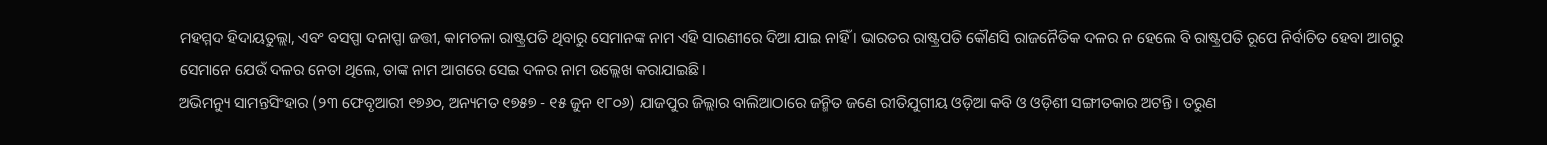ମହମ୍ମଦ ହିଦାୟତୁଲ୍ଲା, ଏବଂ ବସପ୍ପା ଦନାପ୍ପା ଜତ୍ତୀ, କାମଚଳା ରାଷ୍ଟ୍ରପତି ଥିବାରୁ ସେମାନଙ୍କ ନାମ ଏହି ସାରଣୀରେ ଦିଆ ଯାଇ ନାହିଁ । ଭାରତର ରାଷ୍ଟ୍ରପତି କୌଣସି ରାଜନୈତିକ ଦଳର ନ ହେଲେ ବି ରାଷ୍ଟ୍ରପତି ରୂପେ ନିର୍ବାଚିତ ହେବା ଆଗରୁ ସେମାନେ ଯେଉଁ ଦଳର ନେତା ଥିଲେ, ତାଙ୍କ ନାମ ଆଗରେ ସେଇ ଦଳର ନାମ ଉଲ୍ଲେଖ କରାଯାଇଛି।
ଅଭିମନ୍ୟୁ ସାମନ୍ତସିଂହାର (୨୩ ଫେବୃଆରୀ ୧୭୬୦, ଅନ୍ୟମତ ୧୭୫୭ - ୧୫ ଜୁନ ୧୮୦୬) ଯାଜପୁର ଜିଲ୍ଲାର ବାଲିଆଠାରେ ଜନ୍ମିତ ଜଣେ ରୀତିଯୁଗୀୟ ଓଡ଼ିଆ କବି ଓ ଓଡ଼ିଶୀ ସଙ୍ଗୀତକାର ଅଟନ୍ତି। ତରୁଣ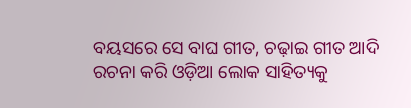ବୟସରେ ସେ ବାଘ ଗୀତ, ଚଢ଼ାଇ ଗୀତ ଆଦି ରଚନା କରି ଓଡ଼ିଆ ଲୋକ ସାହିତ୍ୟକୁ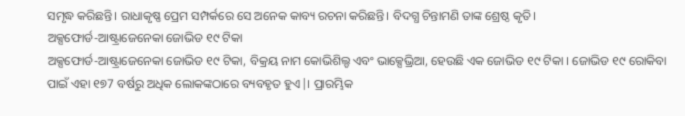ସମୃଦ୍ଧ କରିଛନ୍ତି। ରାଧାକୃଷ୍ଣ ପ୍ରେମ ସମ୍ପର୍କରେ ସେ ଅନେକ କାବ୍ୟ ରଚନା କରିଛନ୍ତି। ବିଦଗ୍ଧ ଚିନ୍ତାମଣି ତାଙ୍କ ଶ୍ରେଷ୍ଠ କୃତି।
ଅକ୍ସଫୋର୍ଡ-ଆଷ୍ଟ୍ରାଜେନେକା ଜୋଭିଡ ୧୯ ଟିକା
ଅକ୍ସଫୋର୍ଡ-ଆଷ୍ଟ୍ରାଜେନେକା ଜୋଭିଡ ୧୯ ଟିକା, ବିକ୍ରୟ ନାମ କୋଭିଶିଲ୍ଡ ଏବଂ ଭାକ୍ସେଭ୍ରିଆ, ହେଉଛି ଏକ ଜୋଭିଡ ୧୯ ଟିକା । ଜୋଭିଡ ୧୯ ରୋକିବା ପାଇଁ ଏହା ୧୭7 ବର୍ଷରୁ ଅଧିକ ଲୋକଙ୍କଠାରେ ବ୍ୟବହୃତ ହୁଏ|। ପ୍ରାରମ୍ଭିକ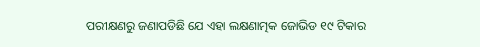ପରୀକ୍ଷଣରୁ ଜଣାପଡିଛି ଯେ ଏହା ଲକ୍ଷଣାତ୍ମକ ଜୋଭିଡ ୧୯ ଟିକାର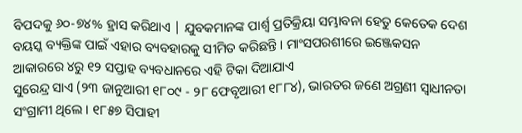ବିପଦକୁ ୬୦-୭୪% ହ୍ରାସ କରିଥାଏ | ଯୁବକମାନଙ୍କ ପାର୍ଶ୍ୱ ପ୍ରତିକ୍ରିୟା ସମ୍ଭାବନା ହେତୁ କେତେକ ଦେଶ ବୟସ୍କ ବ୍ୟକ୍ତିଙ୍କ ପାଇଁ ଏହାର ବ୍ୟବହାରକୁ ସୀମିତ କରିଛନ୍ତି । ମାଂସପରଶୀରେ ଇଞ୍ଜେକସନ ଆକାରରେ ୪ରୁ ୧୨ ସପ୍ତାହ ବ୍ୟବଧାନରେ ଏହି ଟିକା ଦିଆଯାଏ
ସୁରେନ୍ଦ୍ର ସାଏ (୨୩ ଜାନୁଆରୀ ୧୮୦୯ - ୨୮ ଫେବୃଆରୀ ୧୮୮୪), ଭାରତର ଜଣେ ଅଗ୍ରଣୀ ସ୍ୱାଧୀନତା ସଂଗ୍ରାମୀ ଥିଲେ । ୧୮୫୭ ସିପାହୀ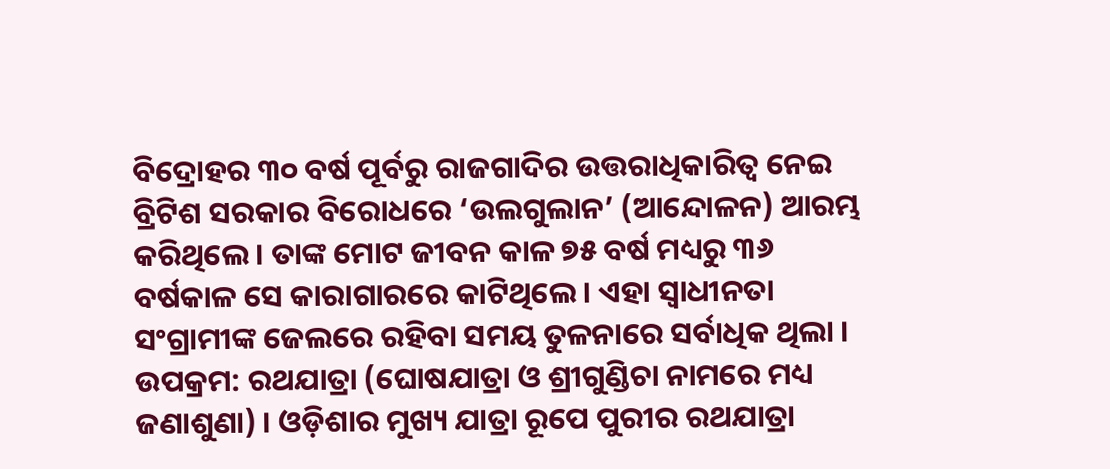ବିଦ୍ରୋହର ୩୦ ବର୍ଷ ପୂର୍ବରୁ ରାଜଗାଦିର ଉତ୍ତରାଧିକାରିତ୍ୱ ନେଇ ବ୍ରିଟିଶ ସରକାର ବିରୋଧରେ ‘ଉଲଗୁଲାନ’ (ଆନ୍ଦୋଳନ) ଆରମ୍ଭ କରିଥିଲେ । ତାଙ୍କ ମୋଟ ଜୀବନ କାଳ ୭୫ ବର୍ଷ ମଧ୍ୟରୁ ୩୬ ବର୍ଷକାଳ ସେ କାରାଗାରରେ କାଟିଥିଲେ । ଏହା ସ୍ୱାଧୀନତା ସଂଗ୍ରାମୀଙ୍କ ଜେଲରେ ରହିବା ସମୟ ତୁଳନାରେ ସର୍ବାଧିକ ଥିଲା ।
ଉପକ୍ରମ: ରଥଯାତ୍ରା (ଘୋଷଯାତ୍ରା ଓ ଶ୍ରୀଗୁଣ୍ଡିଚା ନାମରେ ମଧ୍ୟ ଜଣାଶୁଣା) । ଓଡ଼ିଶାର ମୁଖ୍ୟ ଯାତ୍ରା ରୂପେ ପୁରୀର ରଥଯାତ୍ରା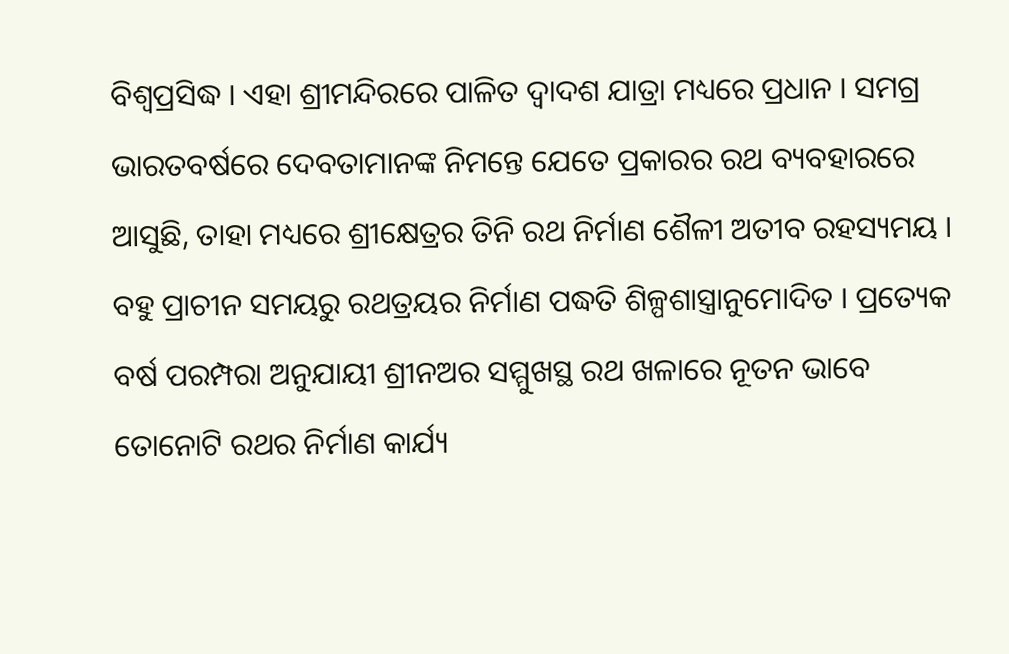ବିଶ୍ୱପ୍ରସିଦ୍ଧ । ଏହା ଶ୍ରୀମନ୍ଦିରରେ ପାଳିତ ଦ୍ୱାଦଶ ଯାତ୍ରା ମଧ୍ୟରେ ପ୍ରଧାନ । ସମଗ୍ର ଭାରତବର୍ଷରେ ଦେବତାମାନଙ୍କ ନିମନ୍ତେ ଯେତେ ପ୍ରକାରର ରଥ ବ୍ୟବହାରରେ ଆସୁଛି, ତାହା ମଧ୍ୟରେ ଶ୍ରୀକ୍ଷେତ୍ରର ତିନି ରଥ ନିର୍ମାଣ ଶୈଳୀ ଅତୀବ ରହସ୍ୟମୟ । ବହୁ ପ୍ରାଚୀନ ସମୟରୁ ରଥତ୍ରୟର ନିର୍ମାଣ ପଦ୍ଧତି ଶିଳ୍ପଶାସ୍ତ୍ରାନୁମୋଦିତ । ପ୍ରତ୍ୟେକ ବର୍ଷ ପରମ୍ପରା ଅନୁଯାୟୀ ଶ୍ରୀନଅର ସମ୍ମୁଖସ୍ଥ ରଥ ଖଳାରେ ନୂତନ ଭାବେ ତୋନୋଟି ରଥର ନିର୍ମାଣ କାର୍ଯ୍ୟ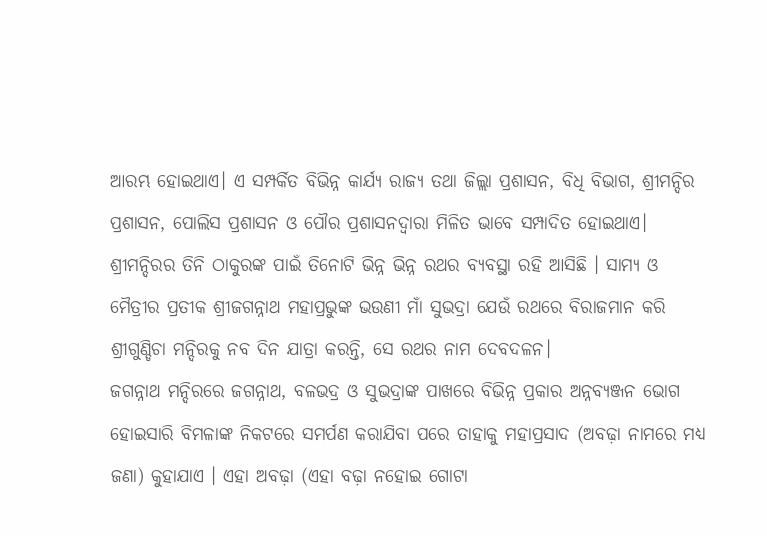ଆରମ୍ଭ ହୋଇଥାଏ। ଏ ସମ୍ପର୍କିତ ବିଭିନ୍ନ କାର୍ଯ୍ୟ ରାଜ୍ୟ ତଥା ଜିଲ୍ଲା ପ୍ରଶାସନ, ବିଧି ବିଭାଗ, ଶ୍ରୀମନ୍ଦିର ପ୍ରଶାସନ, ପୋଲିସ ପ୍ରଶାସନ ଓ ପୌର ପ୍ରଶାସନଦ୍ୱାରା ମିଳିତ ଭାବେ ସମ୍ପାଦିତ ହୋଇଥାଏ। ଶ୍ରୀମନ୍ଦିରର ତିନି ଠାକୁରଙ୍କ ପାଇଁ ତିନୋଟି ଭିନ୍ନ ଭିନ୍ନ ରଥର ବ୍ୟବସ୍ଥା ରହି ଆସିଛି । ସାମ୍ୟ ଓ ମୈତ୍ରୀର ପ୍ରତୀକ ଶ୍ରୀଜଗନ୍ନାଥ ମହାପ୍ରଭୁଙ୍କ ଭଉଣୀ ମାଁ ସୁଭଦ୍ରା ଯେଉଁ ରଥରେ ବିରାଜମାନ କରି ଶ୍ରୀଗୁଣ୍ଡିଚା ମନ୍ଦିରକୁ ନବ ଦିନ ଯାତ୍ରା କରନ୍ତି, ସେ ରଥର ନାମ ଦେବଦଳନ।
ଜଗନ୍ନାଥ ମନ୍ଦିରରେ ଜଗନ୍ନାଥ, ବଳଭଦ୍ର ଓ ସୁଭଦ୍ରାଙ୍କ ପାଖରେ ବିଭିନ୍ନ ପ୍ରକାର ଅନ୍ନବ୍ୟଞ୍ଜନ ଭୋଗ ହୋଇସାରି ବିମଳାଙ୍କ ନିକଟରେ ସମର୍ପଣ କରାଯିବା ପରେ ତାହାକୁ ମହାପ୍ରସାଦ (ଅବଢ଼ା ନାମରେ ମଧ୍ୟ ଜଣା) କୁହାଯାଏ । ଏହା ଅବଢ଼ା (ଏହା ବଢ଼ା ନହୋଇ ଗୋଟା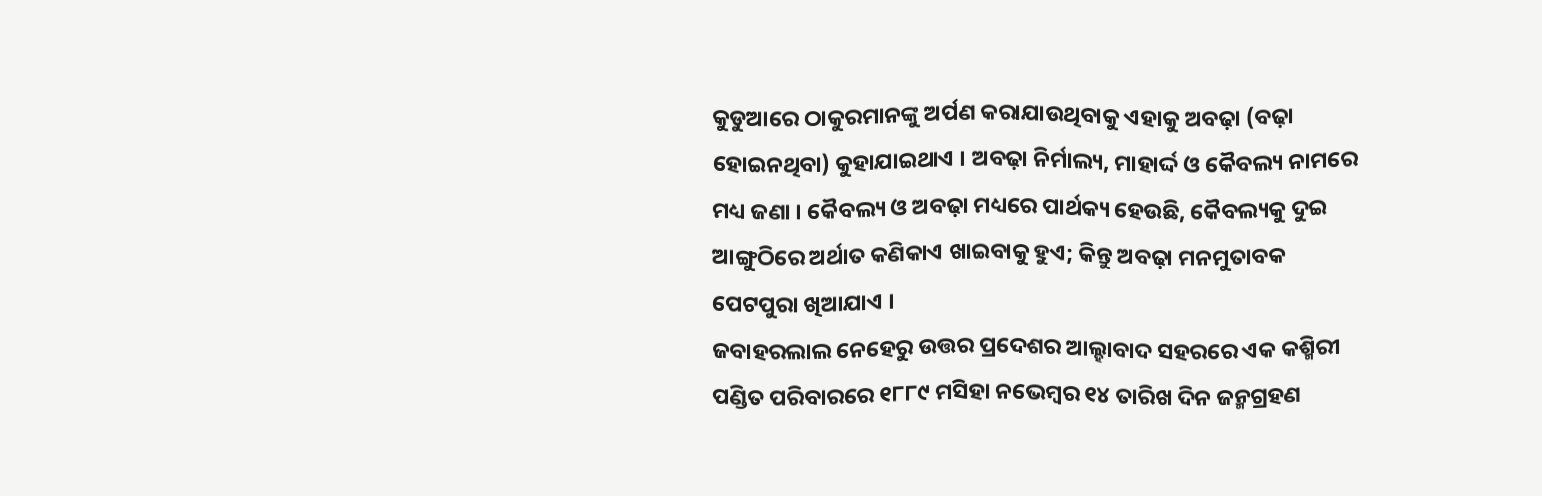କୁଡୁଆରେ ଠାକୁରମାନଙ୍କୁ ଅର୍ପଣ କରାଯାଉଥିବାକୁ ଏହାକୁ ଅବଢ଼ା (ବଢ଼ା ହୋଇନଥିବା) କୁହାଯାଇଥାଏ । ଅବଢ଼ା ନିର୍ମାଲ୍ୟ, ମାହାର୍ଦ୍ଦ ଓ କୈବଲ୍ୟ ନାମରେ ମଧ୍ୟ ଜଣା । କୈବଲ୍ୟ ଓ ଅବଢ଼ା ମଧ୍ୟରେ ପାର୍ଥକ୍ୟ ହେଉଛି, କୈବଲ୍ୟକୁ ଦୁଇ ଆଙ୍ଗୁଠିରେ ଅର୍ଥାତ କଣିକାଏ ଖାଇବାକୁ ହୁଏ; କିନ୍ତୁ ଅବଢ଼ା ମନମୁତାବକ ପେଟପୁରା ଖିଆଯାଏ ।
ଜବାହରଲାଲ ନେହେରୁ ଉତ୍ତର ପ୍ରଦେଶର ଆଲ୍ହାବାଦ ସହରରେ ଏକ କଶ୍ମିରୀ ପଣ୍ଡିତ ପରିବାରରେ ୧୮୮୯ ମସିହା ନଭେମ୍ବର ୧୪ ତାରିଖ ଦିନ ଜନ୍ମଗ୍ରହଣ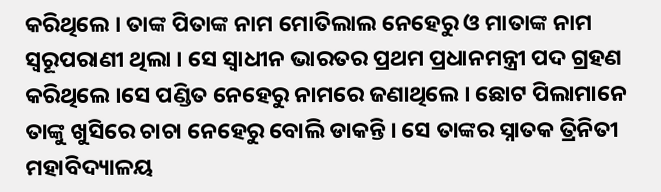କରିଥିଲେ । ତାଙ୍କ ପିତାଙ୍କ ନାମ ମୋତିଲାଲ ନେହେରୁ ଓ ମାତାଙ୍କ ନାମ ସ୍ୱରୂପରାଣୀ ଥିଲା । ସେ ସ୍ୱାଧୀନ ଭାରତର ପ୍ରଥମ ପ୍ରଧାନମନ୍ତ୍ରୀ ପଦ ଗ୍ରହଣ କରିଥିଲେ ।ସେ ପଣ୍ଡିତ ନେହେରୁ ନାମରେ ଜଣାଥିଲେ । ଛୋଟ ପିଲାମାନେ ତାଙ୍କୁ ଖୁସିରେ ଚାଚା ନେହେରୁ ବୋଲି ଡାକନ୍ତି । ସେ ତାଙ୍କର ସ୍ନାତକ ତ୍ରିନିତୀ ମହାବିଦ୍ୟାଳୟ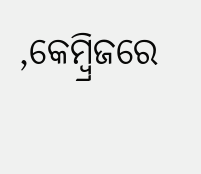,କେମ୍ବ୍ରିଜରେ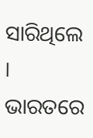ସାରିଥିଲେ । ଭାରତରେ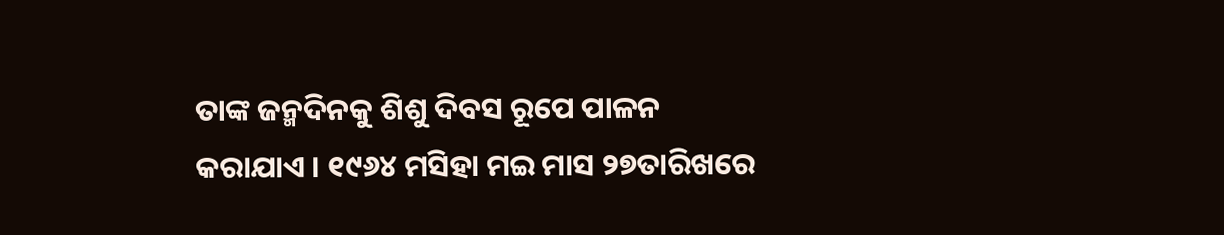ତାଙ୍କ ଜନ୍ମଦିନକୁ ଶିଶୁ ଦିବସ ରୂପେ ପାଳନ କରାଯାଏ । ୧୯୬୪ ମସିହା ମଇ ମାସ ୨୭ତାରିଖରେ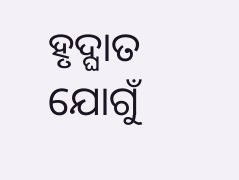ହୃଦ୍ଘାତ ଯୋଗୁଁ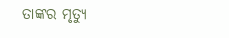ତାଙ୍କର ମୃତ୍ୟୁ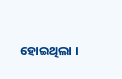ହୋଇଥିଲା ।